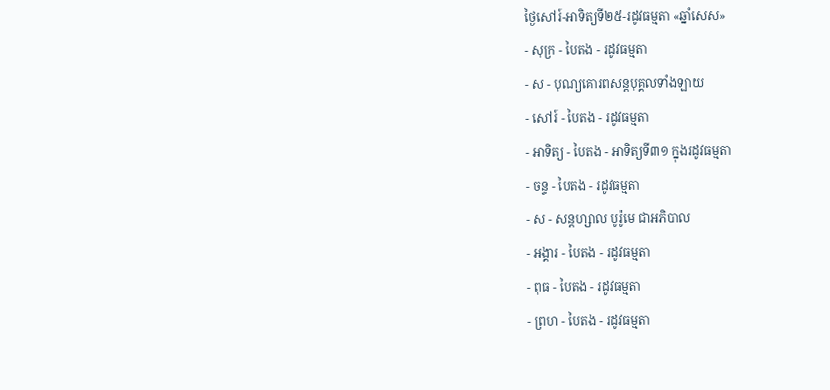ថ្ងៃសៅរ៍-អាទិត្យទី២៥-រដូវធម្មតា «ឆ្នាំសេស»
- សុក្រ - បៃតង - រដូវធម្មតា
- ស - បុណ្យគោរពសន្ដបុគ្គលទាំងឡាយ
- សៅរ៍ - បៃតង - រដូវធម្មតា
- អាទិត្យ - បៃតង - អាទិត្យទី៣១ ក្នុងរដូវធម្មតា
- ចន្ទ - បៃតង - រដូវធម្មតា
- ស - សន្ដហ្សាល បូរ៉ូមេ ជាអភិបាល
- អង្គារ - បៃតង - រដូវធម្មតា
- ពុធ - បៃតង - រដូវធម្មតា
- ព្រហ - បៃតង - រដូវធម្មតា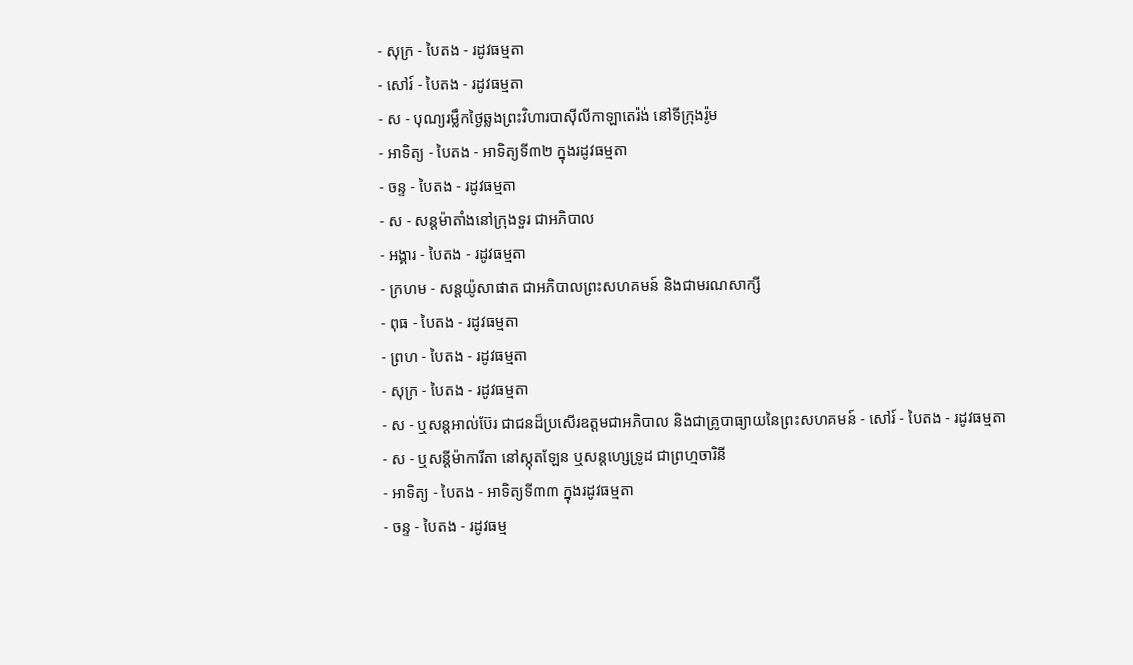- សុក្រ - បៃតង - រដូវធម្មតា
- សៅរ៍ - បៃតង - រដូវធម្មតា
- ស - បុណ្យរម្លឹកថ្ងៃឆ្លងព្រះវិហារបាស៊ីលីកាឡាតេរ៉ង់ នៅទីក្រុងរ៉ូម
- អាទិត្យ - បៃតង - អាទិត្យទី៣២ ក្នុងរដូវធម្មតា
- ចន្ទ - បៃតង - រដូវធម្មតា
- ស - សន្ដម៉ាតាំងនៅក្រុងទួរ ជាអភិបាល
- អង្គារ - បៃតង - រដូវធម្មតា
- ក្រហម - សន្ដយ៉ូសាផាត ជាអភិបាលព្រះសហគមន៍ និងជាមរណសាក្សី
- ពុធ - បៃតង - រដូវធម្មតា
- ព្រហ - បៃតង - រដូវធម្មតា
- សុក្រ - បៃតង - រដូវធម្មតា
- ស - ឬសន្ដអាល់ប៊ែរ ជាជនដ៏ប្រសើរឧត្ដមជាអភិបាល និងជាគ្រូបាធ្យាយនៃព្រះសហគមន៍ - សៅរ៍ - បៃតង - រដូវធម្មតា
- ស - ឬសន្ដីម៉ាការីតា នៅស្កុតឡែន ឬសន្ដហ្សេទ្រូដ ជាព្រហ្មចារិនី
- អាទិត្យ - បៃតង - អាទិត្យទី៣៣ ក្នុងរដូវធម្មតា
- ចន្ទ - បៃតង - រដូវធម្ម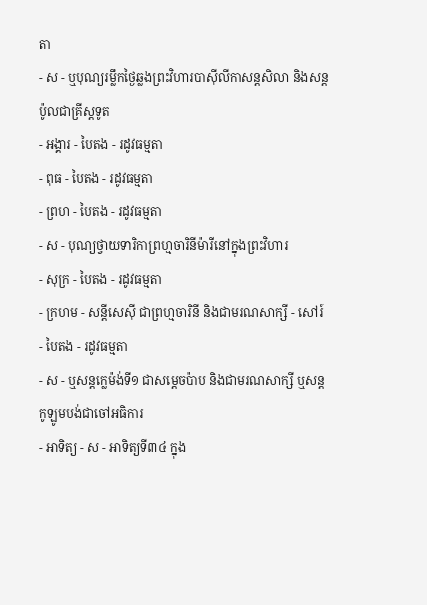តា
- ស - ឬបុណ្យរម្លឹកថ្ងៃឆ្លងព្រះវិហារបាស៊ីលីកាសន្ដសិលា និងសន្ដប៉ូលជាគ្រីស្ដទូត
- អង្គារ - បៃតង - រដូវធម្មតា
- ពុធ - បៃតង - រដូវធម្មតា
- ព្រហ - បៃតង - រដូវធម្មតា
- ស - បុណ្យថ្វាយទារិកាព្រហ្មចារិនីម៉ារីនៅក្នុងព្រះវិហារ
- សុក្រ - បៃតង - រដូវធម្មតា
- ក្រហម - សន្ដីសេស៊ី ជាព្រហ្មចារិនី និងជាមរណសាក្សី - សៅរ៍ - បៃតង - រដូវធម្មតា
- ស - ឬសន្ដក្លេម៉ង់ទី១ ជាសម្ដេចប៉ាប និងជាមរណសាក្សី ឬសន្ដកូឡូមបង់ជាចៅអធិការ
- អាទិត្យ - ស - អាទិត្យទី៣៤ ក្នុង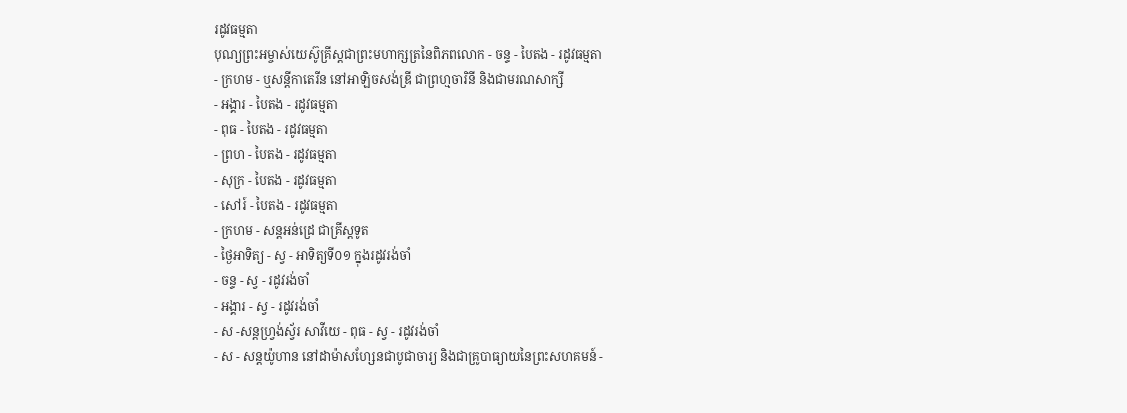រដូវធម្មតា
បុណ្យព្រះអម្ចាស់យេស៊ូគ្រីស្ដជាព្រះមហាក្សត្រនៃពិភពលោក - ចន្ទ - បៃតង - រដូវធម្មតា
- ក្រហម - ឬសន្ដីកាតេរីន នៅអាឡិចសង់ឌ្រី ជាព្រហ្មចារិនី និងជាមរណសាក្សី
- អង្គារ - បៃតង - រដូវធម្មតា
- ពុធ - បៃតង - រដូវធម្មតា
- ព្រហ - បៃតង - រដូវធម្មតា
- សុក្រ - បៃតង - រដូវធម្មតា
- សៅរ៍ - បៃតង - រដូវធម្មតា
- ក្រហម - សន្ដអន់ដ្រេ ជាគ្រីស្ដទូត
- ថ្ងៃអាទិត្យ - ស្វ - អាទិត្យទី០១ ក្នុងរដូវរង់ចាំ
- ចន្ទ - ស្វ - រដូវរង់ចាំ
- អង្គារ - ស្វ - រដូវរង់ចាំ
- ស -សន្ដហ្វ្រង់ស្វ័រ សាវីយេ - ពុធ - ស្វ - រដូវរង់ចាំ
- ស - សន្ដយ៉ូហាន នៅដាម៉ាសហ្សែនជាបូជាចារ្យ និងជាគ្រូបាធ្យាយនៃព្រះសហគមន៍ -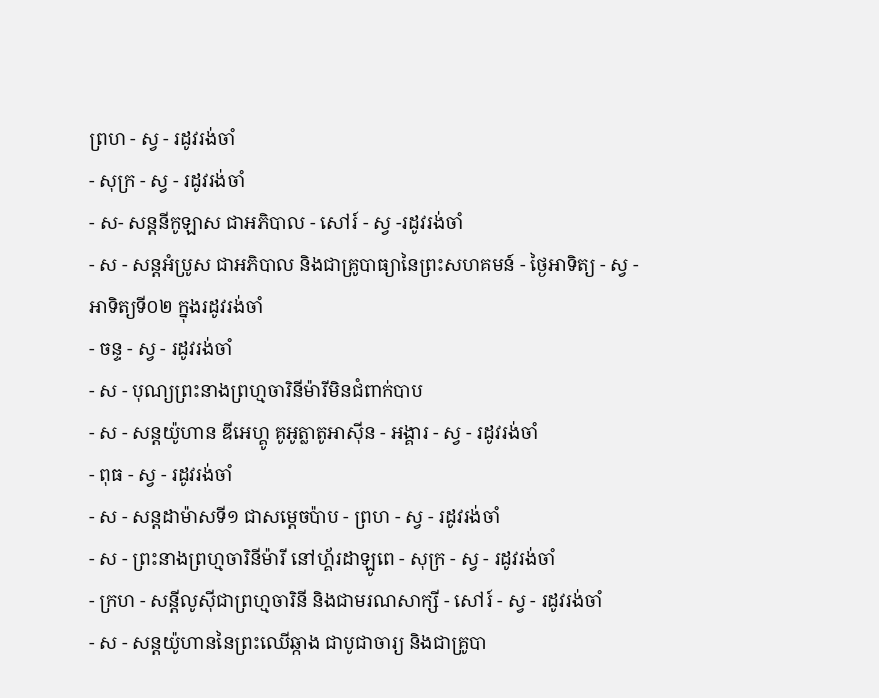ព្រហ - ស្វ - រដូវរង់ចាំ
- សុក្រ - ស្វ - រដូវរង់ចាំ
- ស- សន្ដនីកូឡាស ជាអភិបាល - សៅរ៍ - ស្វ -រដូវរង់ចាំ
- ស - សន្ដអំប្រូស ជាអភិបាល និងជាគ្រូបាធ្យានៃព្រះសហគមន៍ - ថ្ងៃអាទិត្យ - ស្វ - អាទិត្យទី០២ ក្នុងរដូវរង់ចាំ
- ចន្ទ - ស្វ - រដូវរង់ចាំ
- ស - បុណ្យព្រះនាងព្រហ្មចារិនីម៉ារីមិនជំពាក់បាប
- ស - សន្ដយ៉ូហាន ឌីអេហ្គូ គូអូត្លាតូអាស៊ីន - អង្គារ - ស្វ - រដូវរង់ចាំ
- ពុធ - ស្វ - រដូវរង់ចាំ
- ស - សន្ដដាម៉ាសទី១ ជាសម្ដេចប៉ាប - ព្រហ - ស្វ - រដូវរង់ចាំ
- ស - ព្រះនាងព្រហ្មចារិនីម៉ារី នៅហ្គ័រដាឡូពេ - សុក្រ - ស្វ - រដូវរង់ចាំ
- ក្រហ - សន្ដីលូស៊ីជាព្រហ្មចារិនី និងជាមរណសាក្សី - សៅរ៍ - ស្វ - រដូវរង់ចាំ
- ស - សន្ដយ៉ូហាននៃព្រះឈើឆ្កាង ជាបូជាចារ្យ និងជាគ្រូបា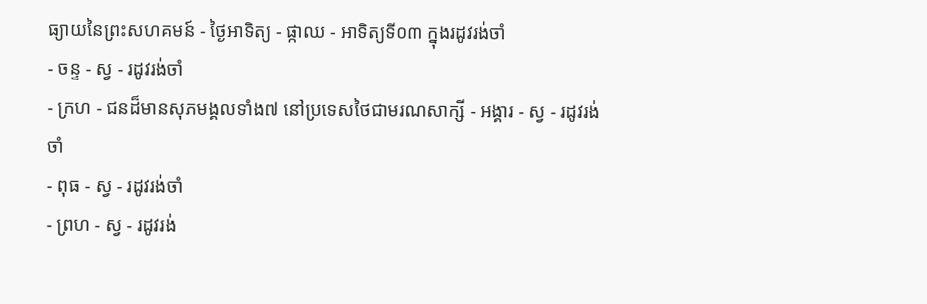ធ្យាយនៃព្រះសហគមន៍ - ថ្ងៃអាទិត្យ - ផ្កាឈ - អាទិត្យទី០៣ ក្នុងរដូវរង់ចាំ
- ចន្ទ - ស្វ - រដូវរង់ចាំ
- ក្រហ - ជនដ៏មានសុភមង្គលទាំង៧ នៅប្រទេសថៃជាមរណសាក្សី - អង្គារ - ស្វ - រដូវរង់ចាំ
- ពុធ - ស្វ - រដូវរង់ចាំ
- ព្រហ - ស្វ - រដូវរង់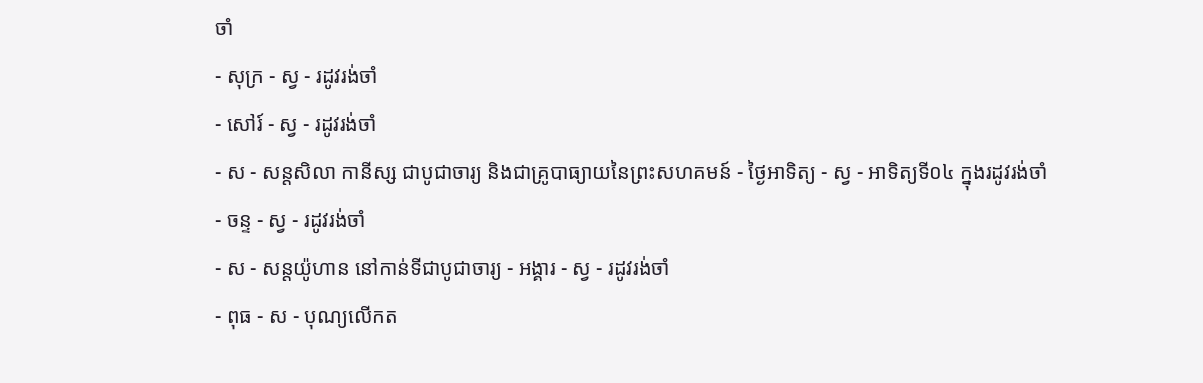ចាំ
- សុក្រ - ស្វ - រដូវរង់ចាំ
- សៅរ៍ - ស្វ - រដូវរង់ចាំ
- ស - សន្ដសិលា កានីស្ស ជាបូជាចារ្យ និងជាគ្រូបាធ្យាយនៃព្រះសហគមន៍ - ថ្ងៃអាទិត្យ - ស្វ - អាទិត្យទី០៤ ក្នុងរដូវរង់ចាំ
- ចន្ទ - ស្វ - រដូវរង់ចាំ
- ស - សន្ដយ៉ូហាន នៅកាន់ទីជាបូជាចារ្យ - អង្គារ - ស្វ - រដូវរង់ចាំ
- ពុធ - ស - បុណ្យលើកត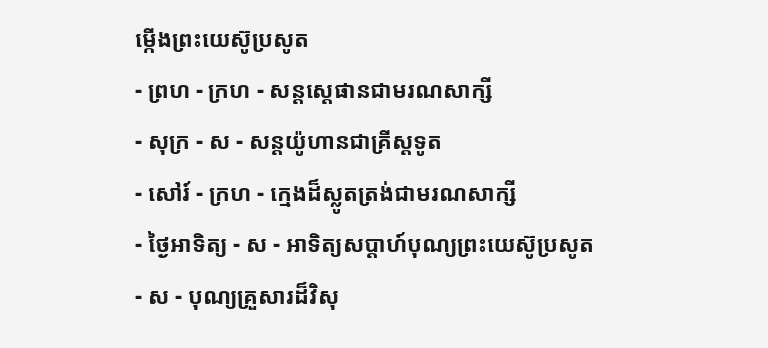ម្កើងព្រះយេស៊ូប្រសូត
- ព្រហ - ក្រហ - សន្តស្តេផានជាមរណសាក្សី
- សុក្រ - ស - សន្តយ៉ូហានជាគ្រីស្តទូត
- សៅរ៍ - ក្រហ - ក្មេងដ៏ស្លូតត្រង់ជាមរណសាក្សី
- ថ្ងៃអាទិត្យ - ស - អាទិត្យសប្ដាហ៍បុណ្យព្រះយេស៊ូប្រសូត
- ស - បុណ្យគ្រួសារដ៏វិសុ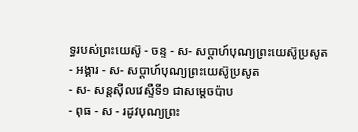ទ្ធរបស់ព្រះយេស៊ូ - ចន្ទ - ស- សប្ដាហ៍បុណ្យព្រះយេស៊ូប្រសូត
- អង្គារ - ស- សប្ដាហ៍បុណ្យព្រះយេស៊ូប្រសូត
- ស- សន្ដស៊ីលវេស្ទឺទី១ ជាសម្ដេចប៉ាប
- ពុធ - ស - រដូវបុណ្យព្រះ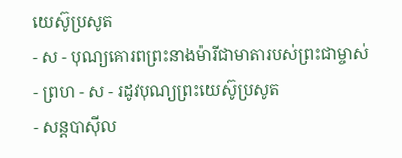យេស៊ូប្រសូត
- ស - បុណ្យគោរពព្រះនាងម៉ារីជាមាតារបស់ព្រះជាម្ចាស់
- ព្រហ - ស - រដូវបុណ្យព្រះយេស៊ូប្រសូត
- សន្ដបាស៊ីល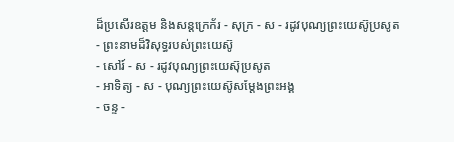ដ៏ប្រសើរឧត្ដម និងសន្ដក្រេក័រ - សុក្រ - ស - រដូវបុណ្យព្រះយេស៊ូប្រសូត
- ព្រះនាមដ៏វិសុទ្ធរបស់ព្រះយេស៊ូ
- សៅរ៍ - ស - រដូវបុណ្យព្រះយេស៊ុប្រសូត
- អាទិត្យ - ស - បុណ្យព្រះយេស៊ូសម្ដែងព្រះអង្គ
- ចន្ទ -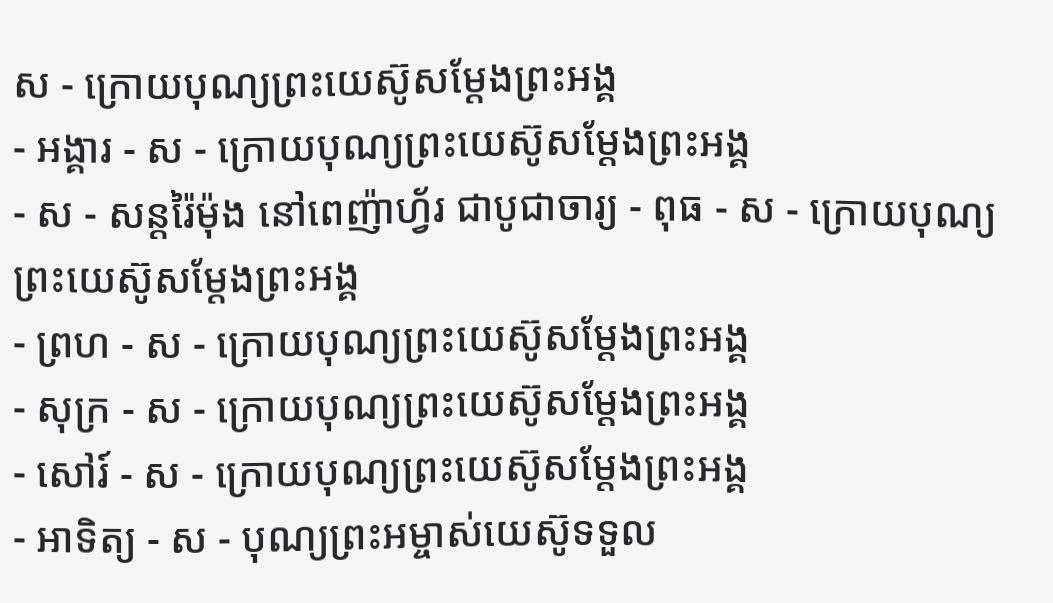ស - ក្រោយបុណ្យព្រះយេស៊ូសម្ដែងព្រះអង្គ
- អង្គារ - ស - ក្រោយបុណ្យព្រះយេស៊ូសម្ដែងព្រះអង្គ
- ស - សន្ដរ៉ៃម៉ុង នៅពេញ៉ាហ្វ័រ ជាបូជាចារ្យ - ពុធ - ស - ក្រោយបុណ្យព្រះយេស៊ូសម្ដែងព្រះអង្គ
- ព្រហ - ស - ក្រោយបុណ្យព្រះយេស៊ូសម្ដែងព្រះអង្គ
- សុក្រ - ស - ក្រោយបុណ្យព្រះយេស៊ូសម្ដែងព្រះអង្គ
- សៅរ៍ - ស - ក្រោយបុណ្យព្រះយេស៊ូសម្ដែងព្រះអង្គ
- អាទិត្យ - ស - បុណ្យព្រះអម្ចាស់យេស៊ូទទួល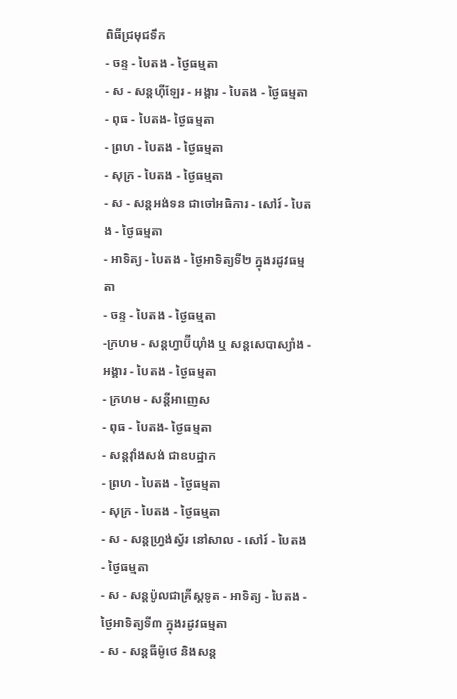ពិធីជ្រមុជទឹក
- ចន្ទ - បៃតង - ថ្ងៃធម្មតា
- ស - សន្ដហ៊ីឡែរ - អង្គារ - បៃតង - ថ្ងៃធម្មតា
- ពុធ - បៃតង- ថ្ងៃធម្មតា
- ព្រហ - បៃតង - ថ្ងៃធម្មតា
- សុក្រ - បៃតង - ថ្ងៃធម្មតា
- ស - សន្ដអង់ទន ជាចៅអធិការ - សៅរ៍ - បៃតង - ថ្ងៃធម្មតា
- អាទិត្យ - បៃតង - ថ្ងៃអាទិត្យទី២ ក្នុងរដូវធម្មតា
- ចន្ទ - បៃតង - ថ្ងៃធម្មតា
-ក្រហម - សន្ដហ្វាប៊ីយ៉ាំង ឬ សន្ដសេបាស្យាំង - អង្គារ - បៃតង - ថ្ងៃធម្មតា
- ក្រហម - សន្ដីអាញេស
- ពុធ - បៃតង- ថ្ងៃធម្មតា
- សន្ដវ៉ាំងសង់ ជាឧបដ្ឋាក
- ព្រហ - បៃតង - ថ្ងៃធម្មតា
- សុក្រ - បៃតង - ថ្ងៃធម្មតា
- ស - សន្ដហ្វ្រង់ស្វ័រ នៅសាល - សៅរ៍ - បៃតង - ថ្ងៃធម្មតា
- ស - សន្ដប៉ូលជាគ្រីស្ដទូត - អាទិត្យ - បៃតង - ថ្ងៃអាទិត្យទី៣ ក្នុងរដូវធម្មតា
- ស - សន្ដធីម៉ូថេ និងសន្ដ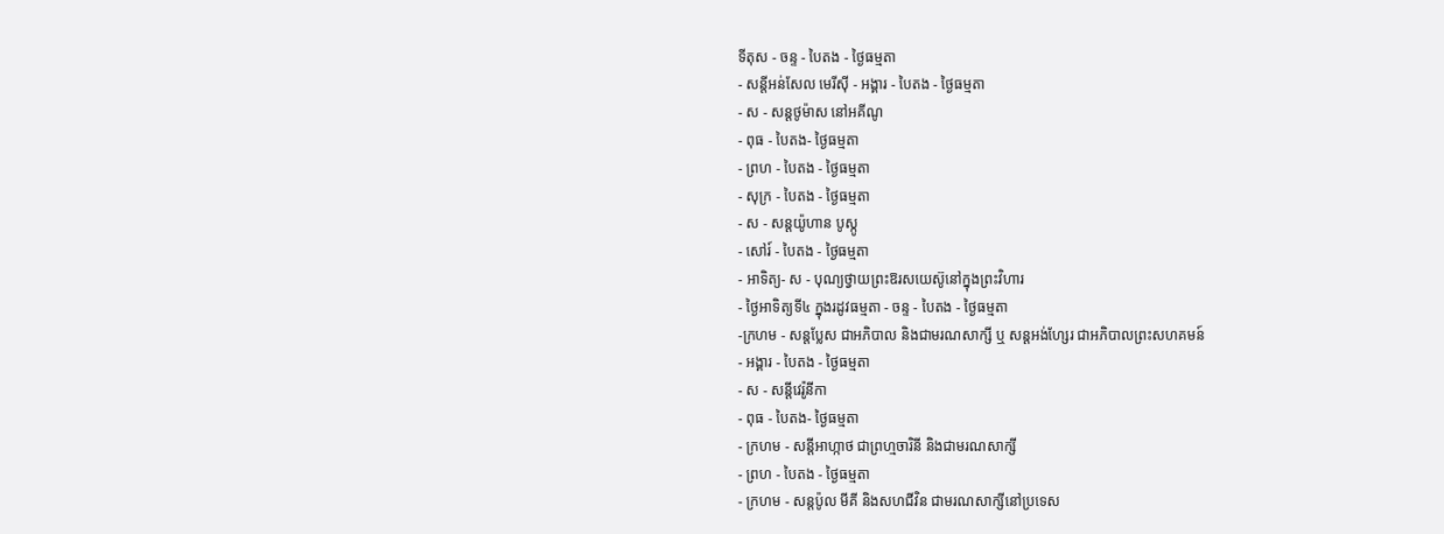ទីតុស - ចន្ទ - បៃតង - ថ្ងៃធម្មតា
- សន្ដីអន់សែល មេរីស៊ី - អង្គារ - បៃតង - ថ្ងៃធម្មតា
- ស - សន្ដថូម៉ាស នៅអគីណូ
- ពុធ - បៃតង- ថ្ងៃធម្មតា
- ព្រហ - បៃតង - ថ្ងៃធម្មតា
- សុក្រ - បៃតង - ថ្ងៃធម្មតា
- ស - សន្ដយ៉ូហាន បូស្កូ
- សៅរ៍ - បៃតង - ថ្ងៃធម្មតា
- អាទិត្យ- ស - បុណ្យថ្វាយព្រះឱរសយេស៊ូនៅក្នុងព្រះវិហារ
- ថ្ងៃអាទិត្យទី៤ ក្នុងរដូវធម្មតា - ចន្ទ - បៃតង - ថ្ងៃធម្មតា
-ក្រហម - សន្ដប្លែស ជាអភិបាល និងជាមរណសាក្សី ឬ សន្ដអង់ហ្សែរ ជាអភិបាលព្រះសហគមន៍
- អង្គារ - បៃតង - ថ្ងៃធម្មតា
- ស - សន្ដីវេរ៉ូនីកា
- ពុធ - បៃតង- ថ្ងៃធម្មតា
- ក្រហម - សន្ដីអាហ្កាថ ជាព្រហ្មចារិនី និងជាមរណសាក្សី
- ព្រហ - បៃតង - ថ្ងៃធម្មតា
- ក្រហម - សន្ដប៉ូល មីគី និងសហជីវិន ជាមរណសាក្សីនៅប្រទេស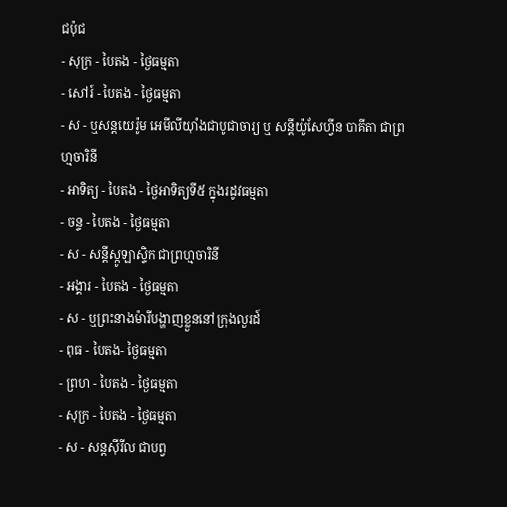ជប៉ុជ
- សុក្រ - បៃតង - ថ្ងៃធម្មតា
- សៅរ៍ - បៃតង - ថ្ងៃធម្មតា
- ស - ឬសន្ដយេរ៉ូម អេមីលីយ៉ាំងជាបូជាចារ្យ ឬ សន្ដីយ៉ូសែហ្វីន បាគីតា ជាព្រហ្មចារិនី
- អាទិត្យ - បៃតង - ថ្ងៃអាទិត្យទី៥ ក្នុងរដូវធម្មតា
- ចន្ទ - បៃតង - ថ្ងៃធម្មតា
- ស - សន្ដីស្កូឡាស្ទិក ជាព្រហ្មចារិនី
- អង្គារ - បៃតង - ថ្ងៃធម្មតា
- ស - ឬព្រះនាងម៉ារីបង្ហាញខ្លួននៅក្រុងលួរដ៍
- ពុធ - បៃតង- ថ្ងៃធម្មតា
- ព្រហ - បៃតង - ថ្ងៃធម្មតា
- សុក្រ - បៃតង - ថ្ងៃធម្មតា
- ស - សន្ដស៊ីរីល ជាបព្វ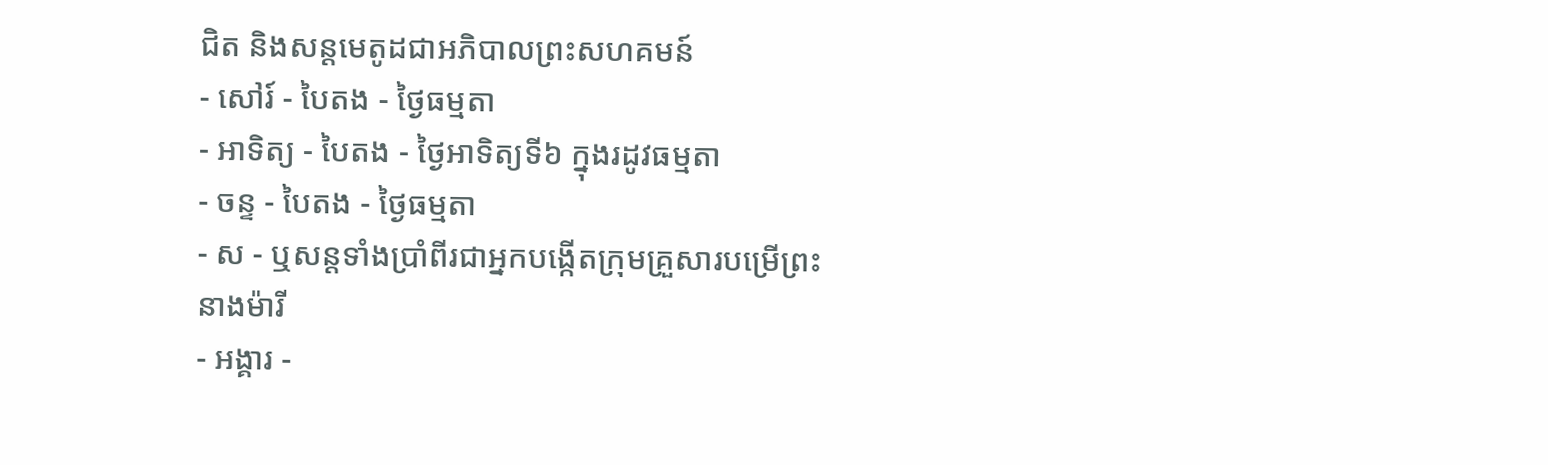ជិត និងសន្ដមេតូដជាអភិបាលព្រះសហគមន៍
- សៅរ៍ - បៃតង - ថ្ងៃធម្មតា
- អាទិត្យ - បៃតង - ថ្ងៃអាទិត្យទី៦ ក្នុងរដូវធម្មតា
- ចន្ទ - បៃតង - ថ្ងៃធម្មតា
- ស - ឬសន្ដទាំងប្រាំពីរជាអ្នកបង្កើតក្រុមគ្រួសារបម្រើព្រះនាងម៉ារី
- អង្គារ -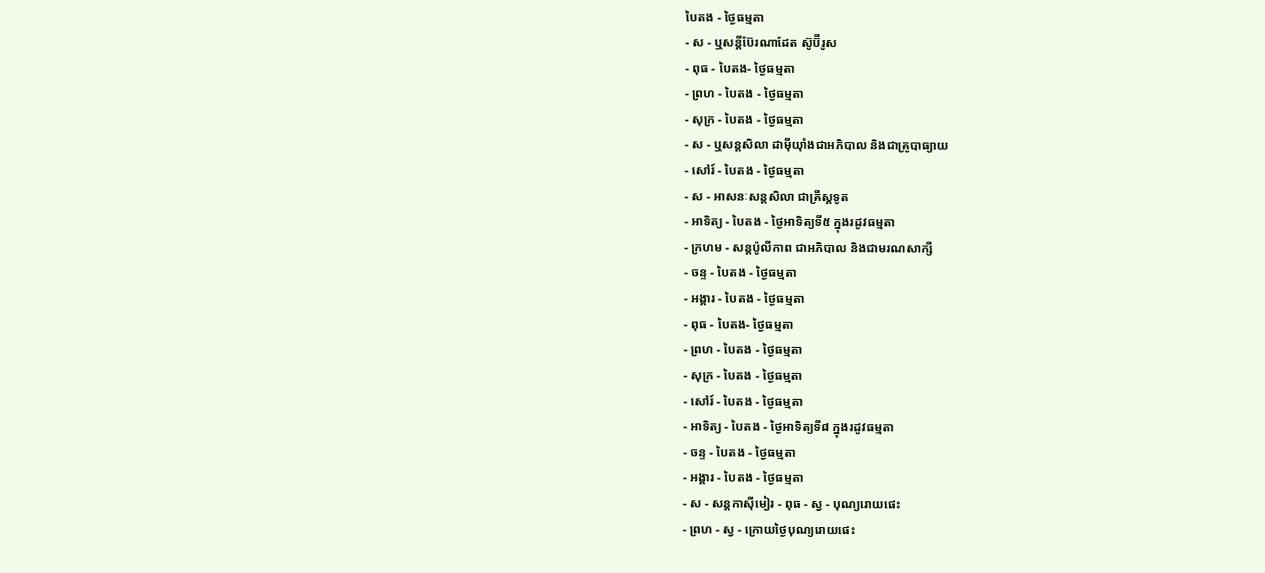បៃតង - ថ្ងៃធម្មតា
- ស - ឬសន្ដីប៊ែរណាដែត ស៊ូប៊ីរូស
- ពុធ - បៃតង- ថ្ងៃធម្មតា
- ព្រហ - បៃតង - ថ្ងៃធម្មតា
- សុក្រ - បៃតង - ថ្ងៃធម្មតា
- ស - ឬសន្ដសិលា ដាម៉ីយ៉ាំងជាអភិបាល និងជាគ្រូបាធ្យាយ
- សៅរ៍ - បៃតង - ថ្ងៃធម្មតា
- ស - អាសនៈសន្ដសិលា ជាគ្រីស្ដទូត
- អាទិត្យ - បៃតង - ថ្ងៃអាទិត្យទី៥ ក្នុងរដូវធម្មតា
- ក្រហម - សន្ដប៉ូលីកាព ជាអភិបាល និងជាមរណសាក្សី
- ចន្ទ - បៃតង - ថ្ងៃធម្មតា
- អង្គារ - បៃតង - ថ្ងៃធម្មតា
- ពុធ - បៃតង- ថ្ងៃធម្មតា
- ព្រហ - បៃតង - ថ្ងៃធម្មតា
- សុក្រ - បៃតង - ថ្ងៃធម្មតា
- សៅរ៍ - បៃតង - ថ្ងៃធម្មតា
- អាទិត្យ - បៃតង - ថ្ងៃអាទិត្យទី៨ ក្នុងរដូវធម្មតា
- ចន្ទ - បៃតង - ថ្ងៃធម្មតា
- អង្គារ - បៃតង - ថ្ងៃធម្មតា
- ស - សន្ដកាស៊ីមៀរ - ពុធ - ស្វ - បុណ្យរោយផេះ
- ព្រហ - ស្វ - ក្រោយថ្ងៃបុណ្យរោយផេះ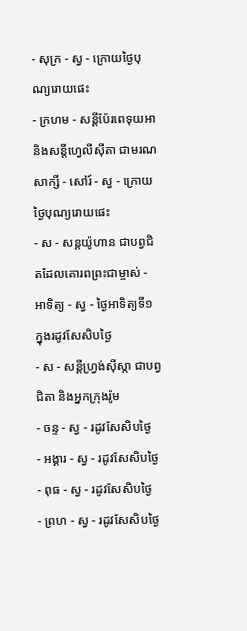- សុក្រ - ស្វ - ក្រោយថ្ងៃបុណ្យរោយផេះ
- ក្រហម - សន្ដីប៉ែរពេទុយអា និងសន្ដីហ្វេលីស៊ីតា ជាមរណសាក្សី - សៅរ៍ - ស្វ - ក្រោយថ្ងៃបុណ្យរោយផេះ
- ស - សន្ដយ៉ូហាន ជាបព្វជិតដែលគោរពព្រះជាម្ចាស់ - អាទិត្យ - ស្វ - ថ្ងៃអាទិត្យទី១ ក្នុងរដូវសែសិបថ្ងៃ
- ស - សន្ដីហ្វ្រង់ស៊ីស្កា ជាបព្វជិតា និងអ្នកក្រុងរ៉ូម
- ចន្ទ - ស្វ - រដូវសែសិបថ្ងៃ
- អង្គារ - ស្វ - រដូវសែសិបថ្ងៃ
- ពុធ - ស្វ - រដូវសែសិបថ្ងៃ
- ព្រហ - ស្វ - រដូវសែសិបថ្ងៃ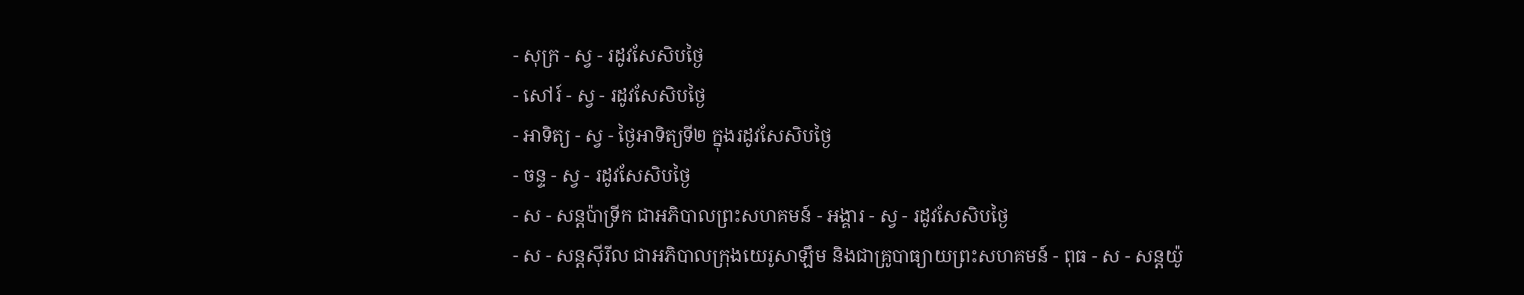- សុក្រ - ស្វ - រដូវសែសិបថ្ងៃ
- សៅរ៍ - ស្វ - រដូវសែសិបថ្ងៃ
- អាទិត្យ - ស្វ - ថ្ងៃអាទិត្យទី២ ក្នុងរដូវសែសិបថ្ងៃ
- ចន្ទ - ស្វ - រដូវសែសិបថ្ងៃ
- ស - សន្ដប៉ាទ្រីក ជាអភិបាលព្រះសហគមន៍ - អង្គារ - ស្វ - រដូវសែសិបថ្ងៃ
- ស - សន្ដស៊ីរីល ជាអភិបាលក្រុងយេរូសាឡឹម និងជាគ្រូបាធ្យាយព្រះសហគមន៍ - ពុធ - ស - សន្ដយ៉ូ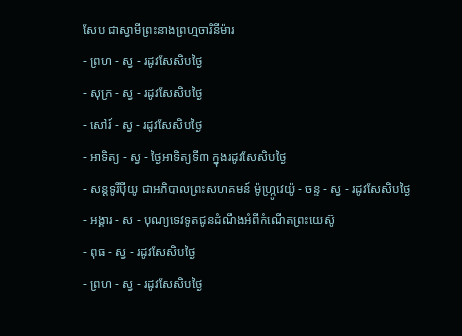សែប ជាស្វាមីព្រះនាងព្រហ្មចារិនីម៉ារ
- ព្រហ - ស្វ - រដូវសែសិបថ្ងៃ
- សុក្រ - ស្វ - រដូវសែសិបថ្ងៃ
- សៅរ៍ - ស្វ - រដូវសែសិបថ្ងៃ
- អាទិត្យ - ស្វ - ថ្ងៃអាទិត្យទី៣ ក្នុងរដូវសែសិបថ្ងៃ
- សន្ដទូរីប៉ីយូ ជាអភិបាលព្រះសហគមន៍ ម៉ូហ្ក្រូវេយ៉ូ - ចន្ទ - ស្វ - រដូវសែសិបថ្ងៃ
- អង្គារ - ស - បុណ្យទេវទូតជូនដំណឹងអំពីកំណើតព្រះយេស៊ូ
- ពុធ - ស្វ - រដូវសែសិបថ្ងៃ
- ព្រហ - ស្វ - រដូវសែសិបថ្ងៃ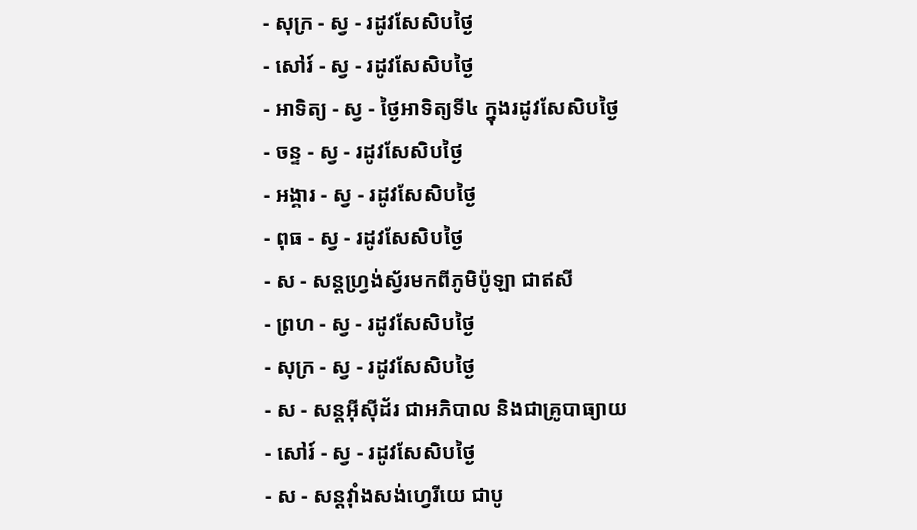- សុក្រ - ស្វ - រដូវសែសិបថ្ងៃ
- សៅរ៍ - ស្វ - រដូវសែសិបថ្ងៃ
- អាទិត្យ - ស្វ - ថ្ងៃអាទិត្យទី៤ ក្នុងរដូវសែសិបថ្ងៃ
- ចន្ទ - ស្វ - រដូវសែសិបថ្ងៃ
- អង្គារ - ស្វ - រដូវសែសិបថ្ងៃ
- ពុធ - ស្វ - រដូវសែសិបថ្ងៃ
- ស - សន្ដហ្វ្រង់ស្វ័រមកពីភូមិប៉ូឡា ជាឥសី
- ព្រហ - ស្វ - រដូវសែសិបថ្ងៃ
- សុក្រ - ស្វ - រដូវសែសិបថ្ងៃ
- ស - សន្ដអ៊ីស៊ីដ័រ ជាអភិបាល និងជាគ្រូបាធ្យាយ
- សៅរ៍ - ស្វ - រដូវសែសិបថ្ងៃ
- ស - សន្ដវ៉ាំងសង់ហ្វេរីយេ ជាបូ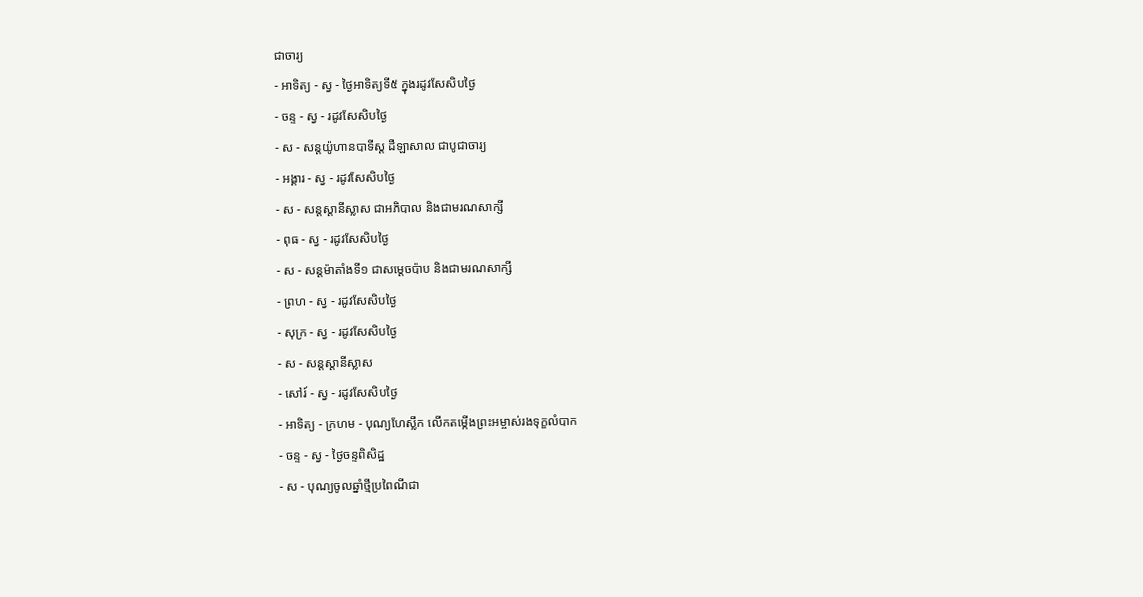ជាចារ្យ
- អាទិត្យ - ស្វ - ថ្ងៃអាទិត្យទី៥ ក្នុងរដូវសែសិបថ្ងៃ
- ចន្ទ - ស្វ - រដូវសែសិបថ្ងៃ
- ស - សន្ដយ៉ូហានបាទីស្ដ ដឺឡាសាល ជាបូជាចារ្យ
- អង្គារ - ស្វ - រដូវសែសិបថ្ងៃ
- ស - សន្ដស្ដានីស្លាស ជាអភិបាល និងជាមរណសាក្សី
- ពុធ - ស្វ - រដូវសែសិបថ្ងៃ
- ស - សន្ដម៉ាតាំងទី១ ជាសម្ដេចប៉ាប និងជាមរណសាក្សី
- ព្រហ - ស្វ - រដូវសែសិបថ្ងៃ
- សុក្រ - ស្វ - រដូវសែសិបថ្ងៃ
- ស - សន្ដស្ដានីស្លាស
- សៅរ៍ - ស្វ - រដូវសែសិបថ្ងៃ
- អាទិត្យ - ក្រហម - បុណ្យហែស្លឹក លើកតម្កើងព្រះអម្ចាស់រងទុក្ខលំបាក
- ចន្ទ - ស្វ - ថ្ងៃចន្ទពិសិដ្ឋ
- ស - បុណ្យចូលឆ្នាំថ្មីប្រពៃណីជា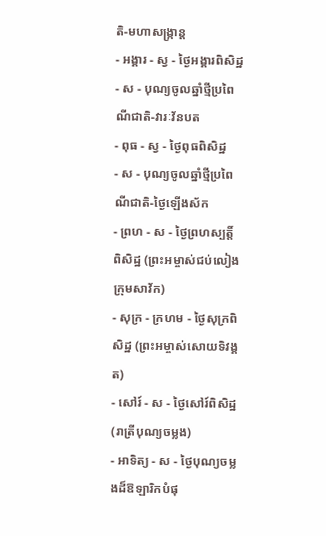តិ-មហាសង្រ្កាន្ដ
- អង្គារ - ស្វ - ថ្ងៃអង្គារពិសិដ្ឋ
- ស - បុណ្យចូលឆ្នាំថ្មីប្រពៃណីជាតិ-វារៈវ័នបត
- ពុធ - ស្វ - ថ្ងៃពុធពិសិដ្ឋ
- ស - បុណ្យចូលឆ្នាំថ្មីប្រពៃណីជាតិ-ថ្ងៃឡើងស័ក
- ព្រហ - ស - ថ្ងៃព្រហស្បត្ដិ៍ពិសិដ្ឋ (ព្រះអម្ចាស់ជប់លៀងក្រុមសាវ័ក)
- សុក្រ - ក្រហម - ថ្ងៃសុក្រពិសិដ្ឋ (ព្រះអម្ចាស់សោយទិវង្គត)
- សៅរ៍ - ស - ថ្ងៃសៅរ៍ពិសិដ្ឋ (រាត្រីបុណ្យចម្លង)
- អាទិត្យ - ស - ថ្ងៃបុណ្យចម្លងដ៏ឱឡារិកបំផុ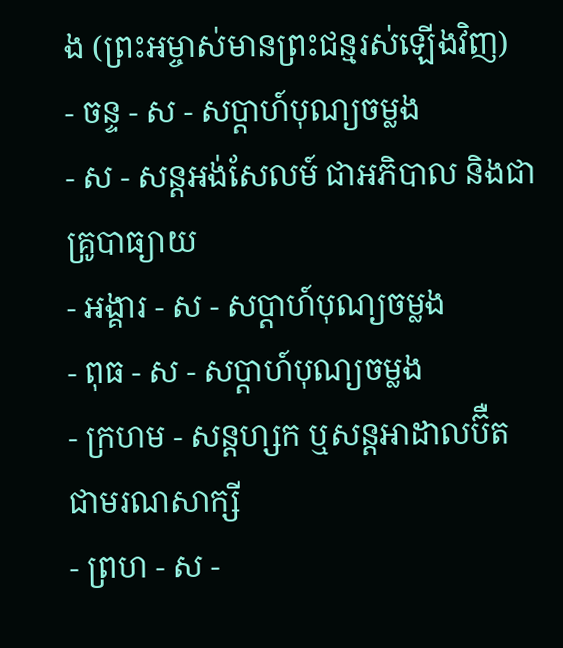ង (ព្រះអម្ចាស់មានព្រះជន្មរស់ឡើងវិញ)
- ចន្ទ - ស - សប្ដាហ៍បុណ្យចម្លង
- ស - សន្ដអង់សែលម៍ ជាអភិបាល និងជាគ្រូបាធ្យាយ
- អង្គារ - ស - សប្ដាហ៍បុណ្យចម្លង
- ពុធ - ស - សប្ដាហ៍បុណ្យចម្លង
- ក្រហម - សន្ដហ្សក ឬសន្ដអាដាលប៊ឺត ជាមរណសាក្សី
- ព្រហ - ស -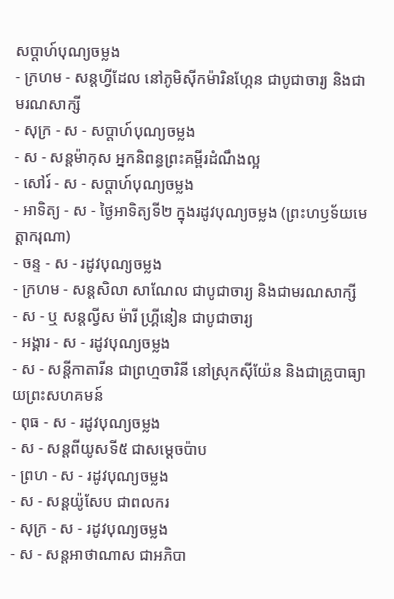សប្ដាហ៍បុណ្យចម្លង
- ក្រហម - សន្ដហ្វីដែល នៅភូមិស៊ីកម៉ារិនហ្កែន ជាបូជាចារ្យ និងជាមរណសាក្សី
- សុក្រ - ស - សប្ដាហ៍បុណ្យចម្លង
- ស - សន្ដម៉ាកុស អ្នកនិពន្ធព្រះគម្ពីរដំណឹងល្អ
- សៅរ៍ - ស - សប្ដាហ៍បុណ្យចម្លង
- អាទិត្យ - ស - ថ្ងៃអាទិត្យទី២ ក្នុងរដូវបុណ្យចម្លង (ព្រះហឫទ័យមេត្ដាករុណា)
- ចន្ទ - ស - រដូវបុណ្យចម្លង
- ក្រហម - សន្ដសិលា សាណែល ជាបូជាចារ្យ និងជាមរណសាក្សី
- ស - ឬ សន្ដល្វីស ម៉ារី ហ្គ្រីនៀន ជាបូជាចារ្យ
- អង្គារ - ស - រដូវបុណ្យចម្លង
- ស - សន្ដីកាតារីន ជាព្រហ្មចារិនី នៅស្រុកស៊ីយ៉ែន និងជាគ្រូបាធ្យាយព្រះសហគមន៍
- ពុធ - ស - រដូវបុណ្យចម្លង
- ស - សន្ដពីយូសទី៥ ជាសម្ដេចប៉ាប
- ព្រហ - ស - រដូវបុណ្យចម្លង
- ស - សន្ដយ៉ូសែប ជាពលករ
- សុក្រ - ស - រដូវបុណ្យចម្លង
- ស - សន្ដអាថាណាស ជាអភិបា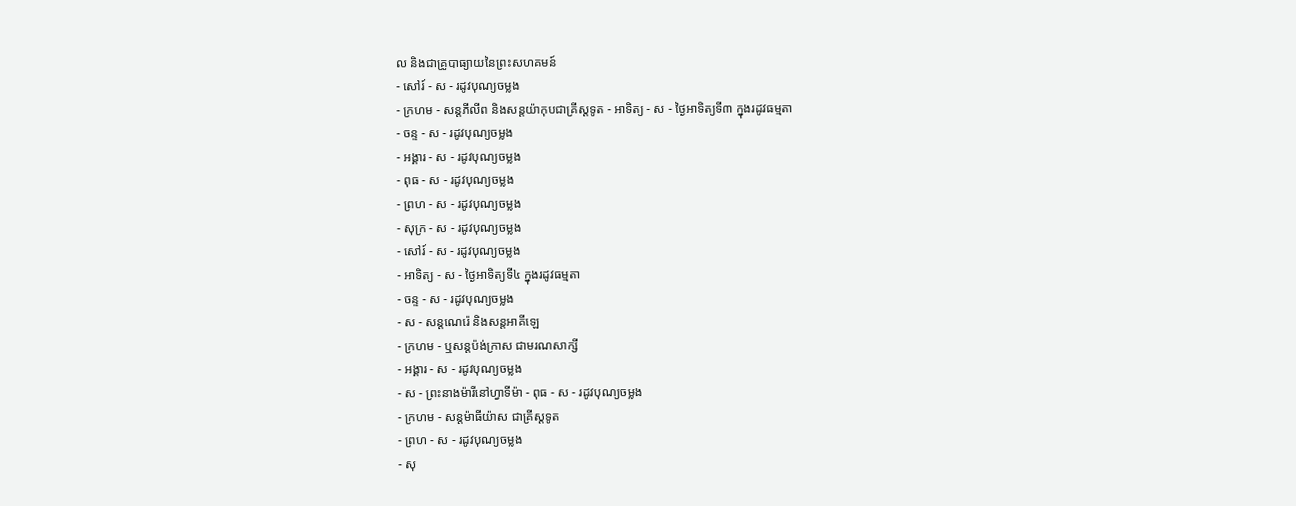ល និងជាគ្រូបាធ្យាយនៃព្រះសហគមន៍
- សៅរ៍ - ស - រដូវបុណ្យចម្លង
- ក្រហម - សន្ដភីលីព និងសន្ដយ៉ាកុបជាគ្រីស្ដទូត - អាទិត្យ - ស - ថ្ងៃអាទិត្យទី៣ ក្នុងរដូវធម្មតា
- ចន្ទ - ស - រដូវបុណ្យចម្លង
- អង្គារ - ស - រដូវបុណ្យចម្លង
- ពុធ - ស - រដូវបុណ្យចម្លង
- ព្រហ - ស - រដូវបុណ្យចម្លង
- សុក្រ - ស - រដូវបុណ្យចម្លង
- សៅរ៍ - ស - រដូវបុណ្យចម្លង
- អាទិត្យ - ស - ថ្ងៃអាទិត្យទី៤ ក្នុងរដូវធម្មតា
- ចន្ទ - ស - រដូវបុណ្យចម្លង
- ស - សន្ដណេរ៉េ និងសន្ដអាគីឡេ
- ក្រហម - ឬសន្ដប៉ង់ក្រាស ជាមរណសាក្សី
- អង្គារ - ស - រដូវបុណ្យចម្លង
- ស - ព្រះនាងម៉ារីនៅហ្វាទីម៉ា - ពុធ - ស - រដូវបុណ្យចម្លង
- ក្រហម - សន្ដម៉ាធីយ៉ាស ជាគ្រីស្ដទូត
- ព្រហ - ស - រដូវបុណ្យចម្លង
- សុ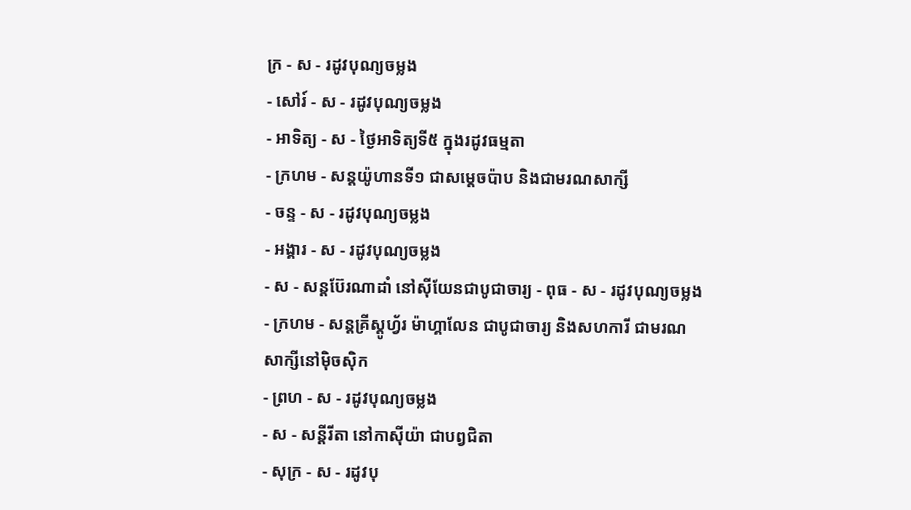ក្រ - ស - រដូវបុណ្យចម្លង
- សៅរ៍ - ស - រដូវបុណ្យចម្លង
- អាទិត្យ - ស - ថ្ងៃអាទិត្យទី៥ ក្នុងរដូវធម្មតា
- ក្រហម - សន្ដយ៉ូហានទី១ ជាសម្ដេចប៉ាប និងជាមរណសាក្សី
- ចន្ទ - ស - រដូវបុណ្យចម្លង
- អង្គារ - ស - រដូវបុណ្យចម្លង
- ស - សន្ដប៊ែរណាដាំ នៅស៊ីយែនជាបូជាចារ្យ - ពុធ - ស - រដូវបុណ្យចម្លង
- ក្រហម - សន្ដគ្រីស្ដូហ្វ័រ ម៉ាហ្គាលែន ជាបូជាចារ្យ និងសហការី ជាមរណសាក្សីនៅម៉ិចស៊ិក
- ព្រហ - ស - រដូវបុណ្យចម្លង
- ស - សន្ដីរីតា នៅកាស៊ីយ៉ា ជាបព្វជិតា
- សុក្រ - ស - រដូវបុ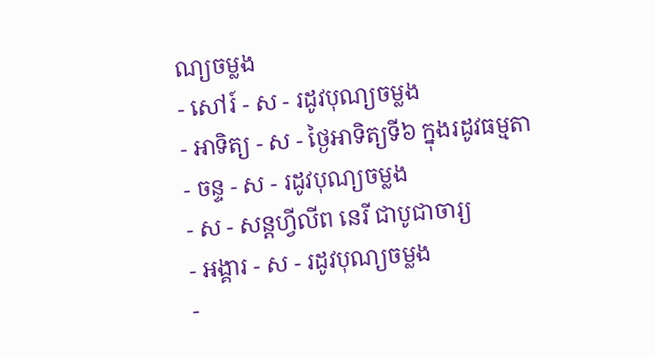ណ្យចម្លង
- សៅរ៍ - ស - រដូវបុណ្យចម្លង
- អាទិត្យ - ស - ថ្ងៃអាទិត្យទី៦ ក្នុងរដូវធម្មតា
- ចន្ទ - ស - រដូវបុណ្យចម្លង
- ស - សន្ដហ្វីលីព នេរី ជាបូជាចារ្យ
- អង្គារ - ស - រដូវបុណ្យចម្លង
-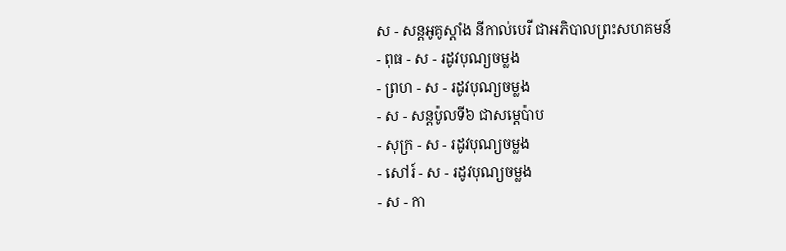ស - សន្ដអូគូស្ដាំង នីកាល់បេរី ជាអភិបាលព្រះសហគមន៍
- ពុធ - ស - រដូវបុណ្យចម្លង
- ព្រហ - ស - រដូវបុណ្យចម្លង
- ស - សន្ដប៉ូលទី៦ ជាសម្ដេប៉ាប
- សុក្រ - ស - រដូវបុណ្យចម្លង
- សៅរ៍ - ស - រដូវបុណ្យចម្លង
- ស - កា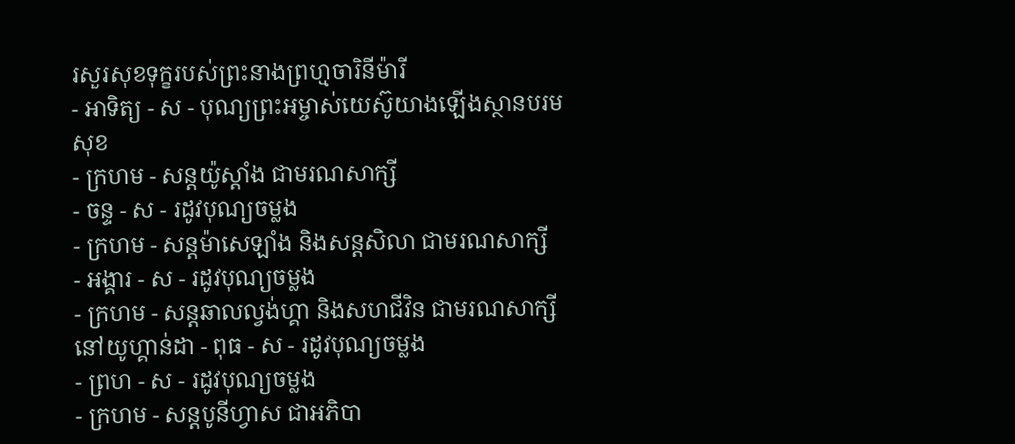រសួរសុខទុក្ខរបស់ព្រះនាងព្រហ្មចារិនីម៉ារី
- អាទិត្យ - ស - បុណ្យព្រះអម្ចាស់យេស៊ូយាងឡើងស្ថានបរមសុខ
- ក្រហម - សន្ដយ៉ូស្ដាំង ជាមរណសាក្សី
- ចន្ទ - ស - រដូវបុណ្យចម្លង
- ក្រហម - សន្ដម៉ាសេឡាំង និងសន្ដសិលា ជាមរណសាក្សី
- អង្គារ - ស - រដូវបុណ្យចម្លង
- ក្រហម - សន្ដឆាលល្វង់ហ្គា និងសហជីវិន ជាមរណសាក្សីនៅយូហ្គាន់ដា - ពុធ - ស - រដូវបុណ្យចម្លង
- ព្រហ - ស - រដូវបុណ្យចម្លង
- ក្រហម - សន្ដបូនីហ្វាស ជាអភិបា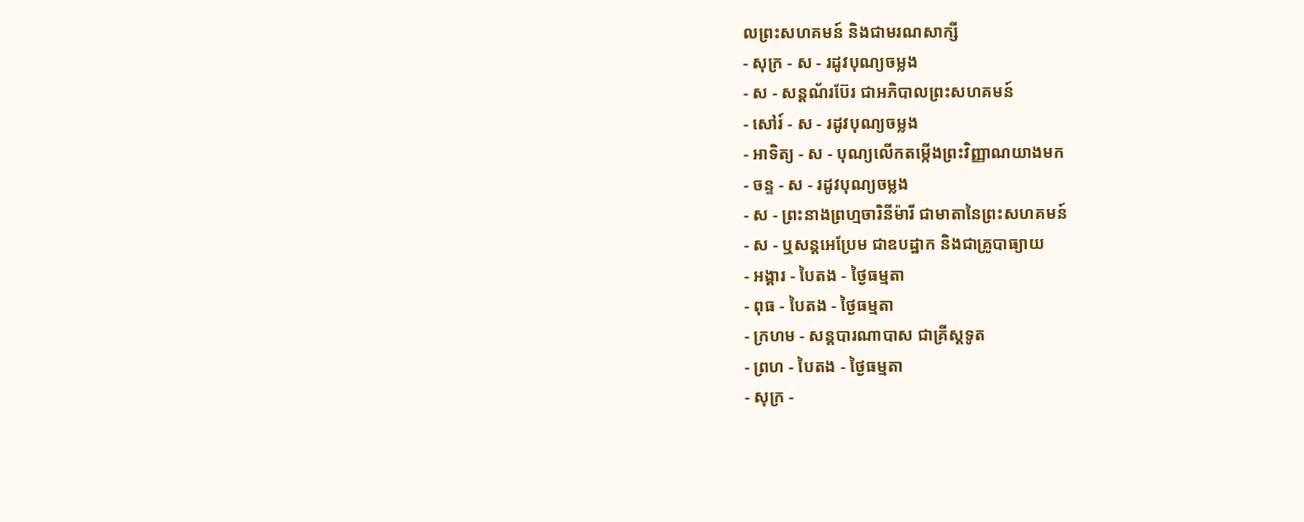លព្រះសហគមន៍ និងជាមរណសាក្សី
- សុក្រ - ស - រដូវបុណ្យចម្លង
- ស - សន្ដណ័រប៊ែរ ជាអភិបាលព្រះសហគមន៍
- សៅរ៍ - ស - រដូវបុណ្យចម្លង
- អាទិត្យ - ស - បុណ្យលើកតម្កើងព្រះវិញ្ញាណយាងមក
- ចន្ទ - ស - រដូវបុណ្យចម្លង
- ស - ព្រះនាងព្រហ្មចារិនីម៉ារី ជាមាតានៃព្រះសហគមន៍
- ស - ឬសន្ដអេប្រែម ជាឧបដ្ឋាក និងជាគ្រូបាធ្យាយ
- អង្គារ - បៃតង - ថ្ងៃធម្មតា
- ពុធ - បៃតង - ថ្ងៃធម្មតា
- ក្រហម - សន្ដបារណាបាស ជាគ្រីស្ដទូត
- ព្រហ - បៃតង - ថ្ងៃធម្មតា
- សុក្រ -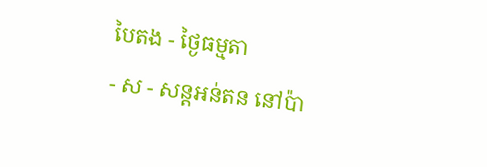បៃតង - ថ្ងៃធម្មតា
- ស - សន្ដអន់តន នៅប៉ា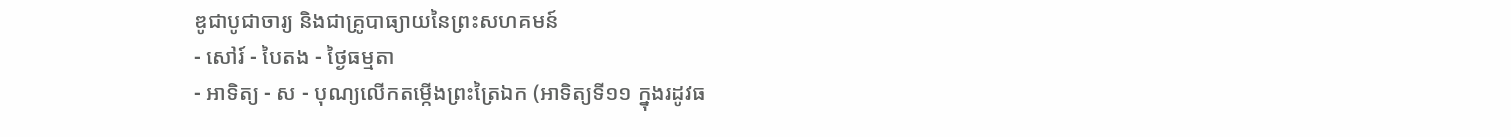ឌូជាបូជាចារ្យ និងជាគ្រូបាធ្យាយនៃព្រះសហគមន៍
- សៅរ៍ - បៃតង - ថ្ងៃធម្មតា
- អាទិត្យ - ស - បុណ្យលើកតម្កើងព្រះត្រៃឯក (អាទិត្យទី១១ ក្នុងរដូវធ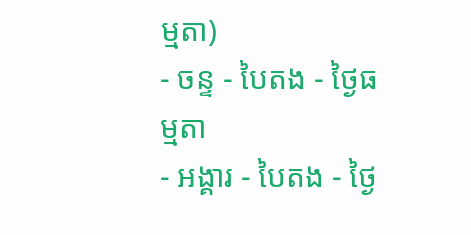ម្មតា)
- ចន្ទ - បៃតង - ថ្ងៃធម្មតា
- អង្គារ - បៃតង - ថ្ងៃ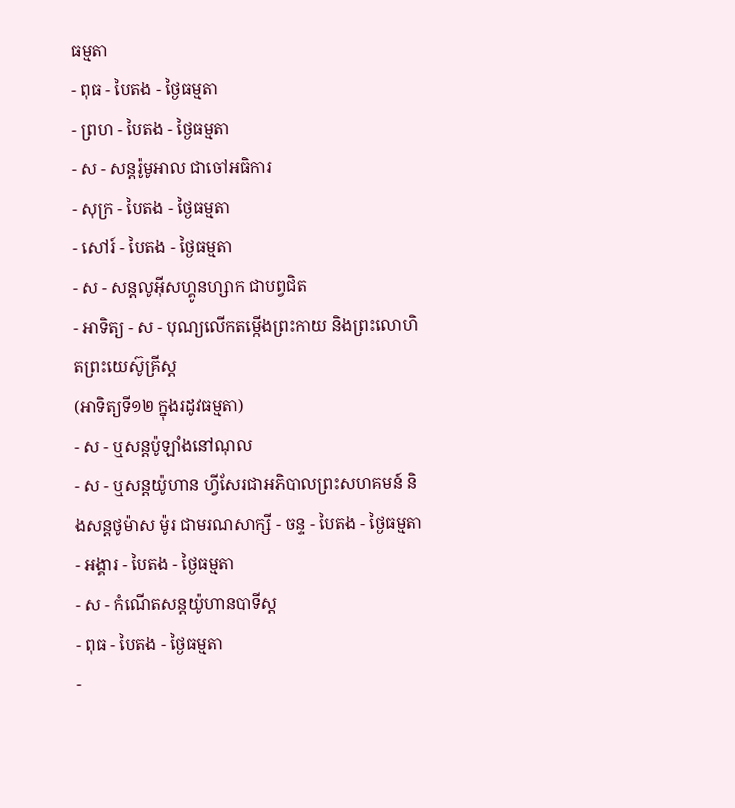ធម្មតា
- ពុធ - បៃតង - ថ្ងៃធម្មតា
- ព្រហ - បៃតង - ថ្ងៃធម្មតា
- ស - សន្ដរ៉ូមូអាល ជាចៅអធិការ
- សុក្រ - បៃតង - ថ្ងៃធម្មតា
- សៅរ៍ - បៃតង - ថ្ងៃធម្មតា
- ស - សន្ដលូអ៊ីសហ្គូនហ្សាក ជាបព្វជិត
- អាទិត្យ - ស - បុណ្យលើកតម្កើងព្រះកាយ និងព្រះលោហិតព្រះយេស៊ូគ្រីស្ដ
(អាទិត្យទី១២ ក្នុងរដូវធម្មតា)
- ស - ឬសន្ដប៉ូឡាំងនៅណុល
- ស - ឬសន្ដយ៉ូហាន ហ្វីសែរជាអភិបាលព្រះសហគមន៍ និងសន្ដថូម៉ាស ម៉ូរ ជាមរណសាក្សី - ចន្ទ - បៃតង - ថ្ងៃធម្មតា
- អង្គារ - បៃតង - ថ្ងៃធម្មតា
- ស - កំណើតសន្ដយ៉ូហានបាទីស្ដ
- ពុធ - បៃតង - ថ្ងៃធម្មតា
-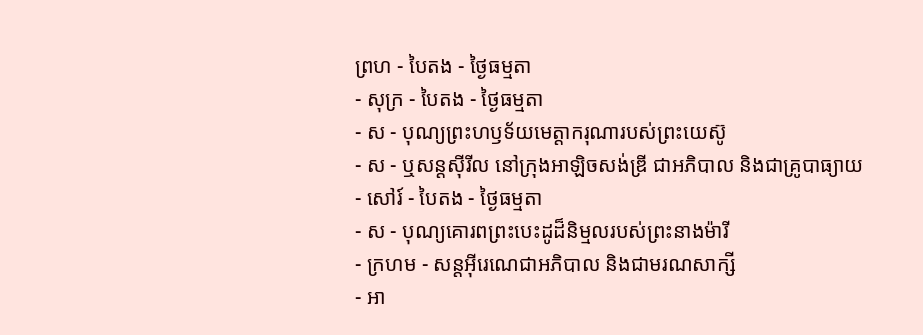ព្រហ - បៃតង - ថ្ងៃធម្មតា
- សុក្រ - បៃតង - ថ្ងៃធម្មតា
- ស - បុណ្យព្រះហឫទ័យមេត្ដាករុណារបស់ព្រះយេស៊ូ
- ស - ឬសន្ដស៊ីរីល នៅក្រុងអាឡិចសង់ឌ្រី ជាអភិបាល និងជាគ្រូបាធ្យាយ
- សៅរ៍ - បៃតង - ថ្ងៃធម្មតា
- ស - បុណ្យគោរពព្រះបេះដូដ៏និម្មលរបស់ព្រះនាងម៉ារី
- ក្រហម - សន្ដអ៊ីរេណេជាអភិបាល និងជាមរណសាក្សី
- អា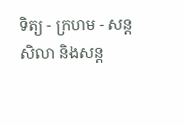ទិត្យ - ក្រហម - សន្ដសិលា និងសន្ដ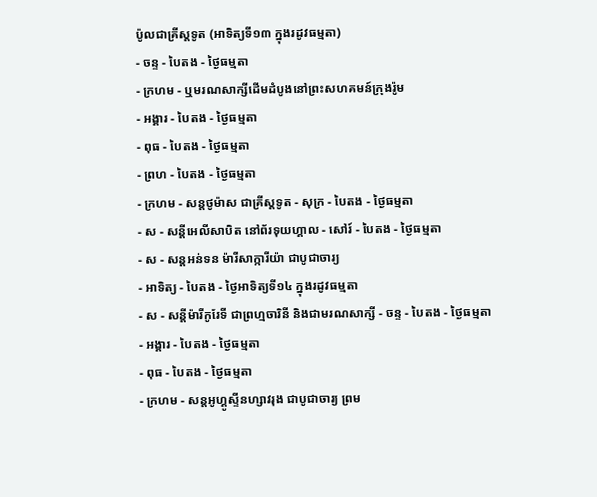ប៉ូលជាគ្រីស្ដទូត (អាទិត្យទី១៣ ក្នុងរដូវធម្មតា)
- ចន្ទ - បៃតង - ថ្ងៃធម្មតា
- ក្រហម - ឬមរណសាក្សីដើមដំបូងនៅព្រះសហគមន៍ក្រុងរ៉ូម
- អង្គារ - បៃតង - ថ្ងៃធម្មតា
- ពុធ - បៃតង - ថ្ងៃធម្មតា
- ព្រហ - បៃតង - ថ្ងៃធម្មតា
- ក្រហម - សន្ដថូម៉ាស ជាគ្រីស្ដទូត - សុក្រ - បៃតង - ថ្ងៃធម្មតា
- ស - សន្ដីអេលីសាបិត នៅព័រទុយហ្គាល - សៅរ៍ - បៃតង - ថ្ងៃធម្មតា
- ស - សន្ដអន់ទន ម៉ារីសាក្ការីយ៉ា ជាបូជាចារ្យ
- អាទិត្យ - បៃតង - ថ្ងៃអាទិត្យទី១៤ ក្នុងរដូវធម្មតា
- ស - សន្ដីម៉ារីកូរែទី ជាព្រហ្មចារិនី និងជាមរណសាក្សី - ចន្ទ - បៃតង - ថ្ងៃធម្មតា
- អង្គារ - បៃតង - ថ្ងៃធម្មតា
- ពុធ - បៃតង - ថ្ងៃធម្មតា
- ក្រហម - សន្ដអូហ្គូស្ទីនហ្សាវរុង ជាបូជាចារ្យ ព្រម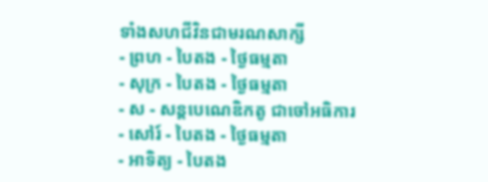ទាំងសហជីវិនជាមរណសាក្សី
- ព្រហ - បៃតង - ថ្ងៃធម្មតា
- សុក្រ - បៃតង - ថ្ងៃធម្មតា
- ស - សន្ដបេណេឌិកតូ ជាចៅអធិការ
- សៅរ៍ - បៃតង - ថ្ងៃធម្មតា
- អាទិត្យ - បៃតង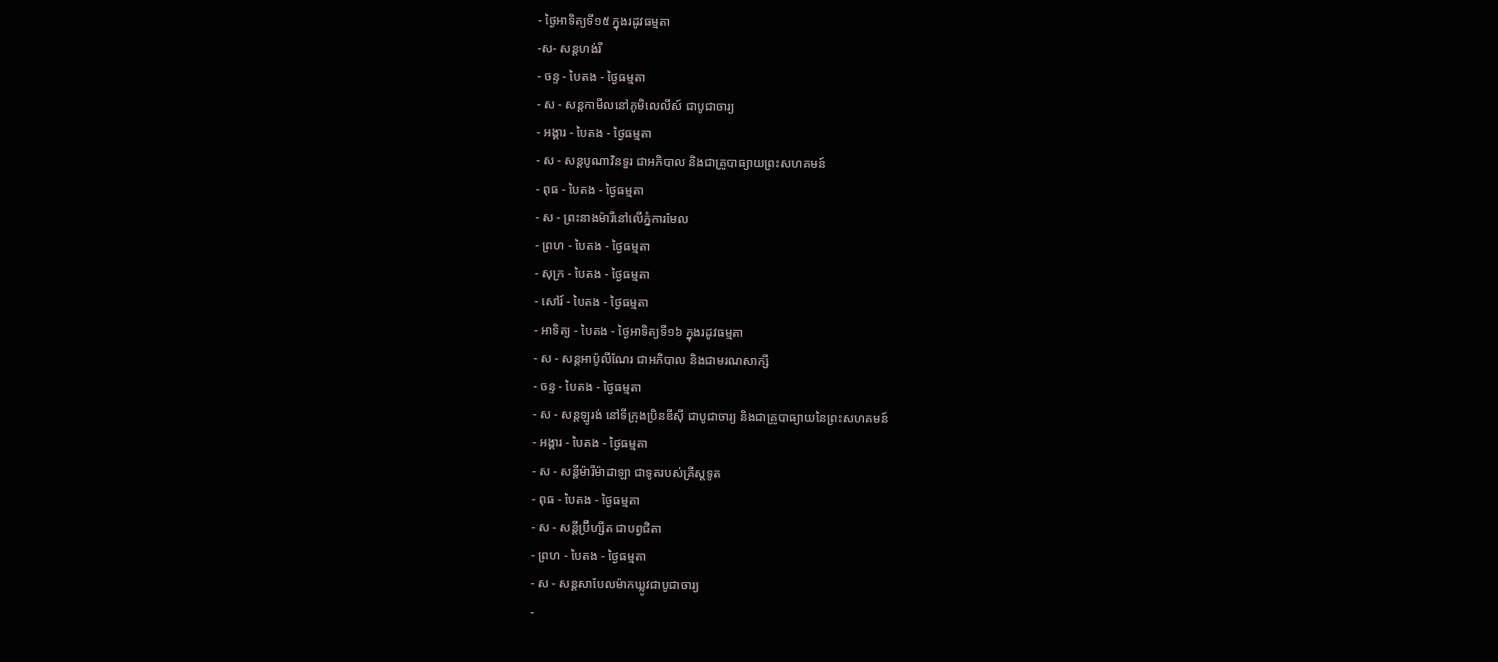- ថ្ងៃអាទិត្យទី១៥ ក្នុងរដូវធម្មតា
-ស- សន្ដហង់រី
- ចន្ទ - បៃតង - ថ្ងៃធម្មតា
- ស - សន្ដកាមីលនៅភូមិលេលីស៍ ជាបូជាចារ្យ
- អង្គារ - បៃតង - ថ្ងៃធម្មតា
- ស - សន្ដបូណាវិនទួរ ជាអភិបាល និងជាគ្រូបាធ្យាយព្រះសហគមន៍
- ពុធ - បៃតង - ថ្ងៃធម្មតា
- ស - ព្រះនាងម៉ារីនៅលើភ្នំការមែល
- ព្រហ - បៃតង - ថ្ងៃធម្មតា
- សុក្រ - បៃតង - ថ្ងៃធម្មតា
- សៅរ៍ - បៃតង - ថ្ងៃធម្មតា
- អាទិត្យ - បៃតង - ថ្ងៃអាទិត្យទី១៦ ក្នុងរដូវធម្មតា
- ស - សន្ដអាប៉ូលីណែរ ជាអភិបាល និងជាមរណសាក្សី
- ចន្ទ - បៃតង - ថ្ងៃធម្មតា
- ស - សន្ដឡូរង់ នៅទីក្រុងប្រិនឌីស៊ី ជាបូជាចារ្យ និងជាគ្រូបាធ្យាយនៃព្រះសហគមន៍
- អង្គារ - បៃតង - ថ្ងៃធម្មតា
- ស - សន្ដីម៉ារីម៉ាដាឡា ជាទូតរបស់គ្រីស្ដទូត
- ពុធ - បៃតង - ថ្ងៃធម្មតា
- ស - សន្ដីប្រ៊ីហ្សីត ជាបព្វជិតា
- ព្រហ - បៃតង - ថ្ងៃធម្មតា
- ស - សន្ដសាបែលម៉ាកឃ្លូវជាបូជាចារ្យ
-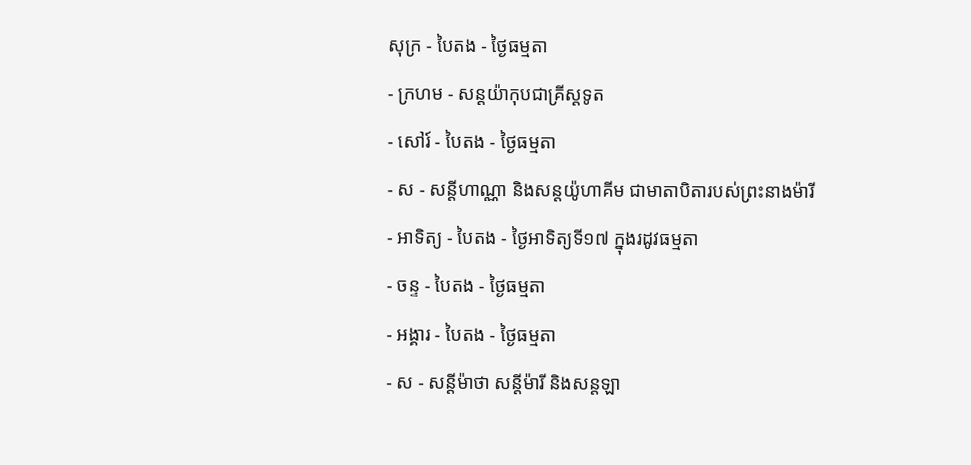សុក្រ - បៃតង - ថ្ងៃធម្មតា
- ក្រហម - សន្ដយ៉ាកុបជាគ្រីស្ដទូត
- សៅរ៍ - បៃតង - ថ្ងៃធម្មតា
- ស - សន្ដីហាណ្ណា និងសន្ដយ៉ូហាគីម ជាមាតាបិតារបស់ព្រះនាងម៉ារី
- អាទិត្យ - បៃតង - ថ្ងៃអាទិត្យទី១៧ ក្នុងរដូវធម្មតា
- ចន្ទ - បៃតង - ថ្ងៃធម្មតា
- អង្គារ - បៃតង - ថ្ងៃធម្មតា
- ស - សន្ដីម៉ាថា សន្ដីម៉ារី និងសន្ដឡា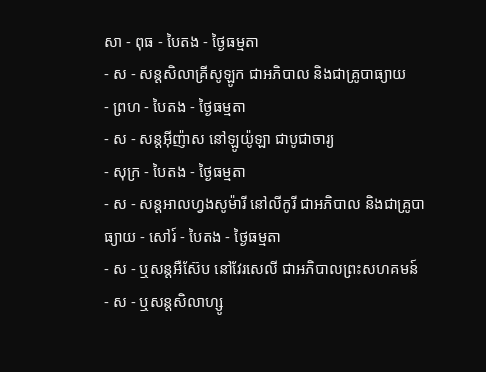សា - ពុធ - បៃតង - ថ្ងៃធម្មតា
- ស - សន្ដសិលាគ្រីសូឡូក ជាអភិបាល និងជាគ្រូបាធ្យាយ
- ព្រហ - បៃតង - ថ្ងៃធម្មតា
- ស - សន្ដអ៊ីញ៉ាស នៅឡូយ៉ូឡា ជាបូជាចារ្យ
- សុក្រ - បៃតង - ថ្ងៃធម្មតា
- ស - សន្ដអាលហ្វងសូម៉ារី នៅលីកូរី ជាអភិបាល និងជាគ្រូបាធ្យាយ - សៅរ៍ - បៃតង - ថ្ងៃធម្មតា
- ស - ឬសន្ដអឺស៊ែប នៅវែរសេលី ជាអភិបាលព្រះសហគមន៍
- ស - ឬសន្ដសិលាហ្សូ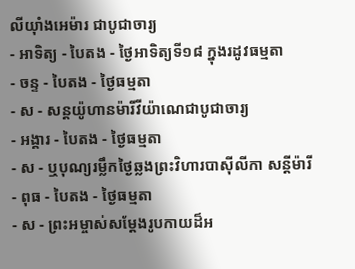លីយ៉ាំងអេម៉ារ ជាបូជាចារ្យ
- អាទិត្យ - បៃតង - ថ្ងៃអាទិត្យទី១៨ ក្នុងរដូវធម្មតា
- ចន្ទ - បៃតង - ថ្ងៃធម្មតា
- ស - សន្ដយ៉ូហានម៉ារីវីយ៉ាណេជាបូជាចារ្យ
- អង្គារ - បៃតង - ថ្ងៃធម្មតា
- ស - ឬបុណ្យរម្លឹកថ្ងៃឆ្លងព្រះវិហារបាស៊ីលីកា សន្ដីម៉ារី
- ពុធ - បៃតង - ថ្ងៃធម្មតា
- ស - ព្រះអម្ចាស់សម្ដែងរូបកាយដ៏អ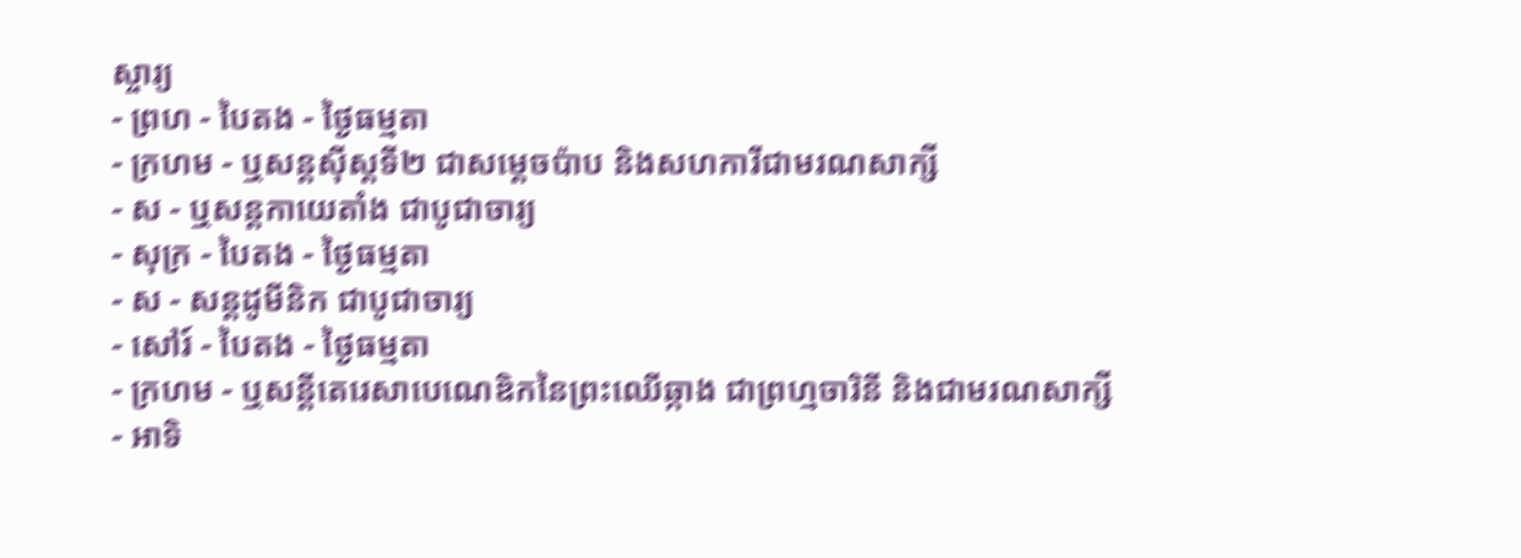ស្ចារ្យ
- ព្រហ - បៃតង - ថ្ងៃធម្មតា
- ក្រហម - ឬសន្ដស៊ីស្ដទី២ ជាសម្ដេចប៉ាប និងសហការីជាមរណសាក្សី
- ស - ឬសន្ដកាយេតាំង ជាបូជាចារ្យ
- សុក្រ - បៃតង - ថ្ងៃធម្មតា
- ស - សន្ដដូមីនិក ជាបូជាចារ្យ
- សៅរ៍ - បៃតង - ថ្ងៃធម្មតា
- ក្រហម - ឬសន្ដីតេរេសាបេណេឌិកនៃព្រះឈើឆ្កាង ជាព្រហ្មចារិនី និងជាមរណសាក្សី
- អាទិ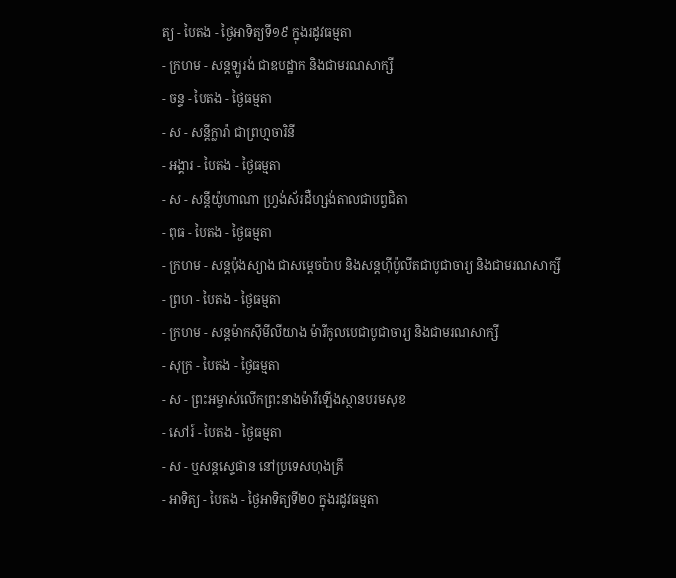ត្យ - បៃតង - ថ្ងៃអាទិត្យទី១៩ ក្នុងរដូវធម្មតា
- ក្រហម - សន្ដឡូរង់ ជាឧបដ្ឋាក និងជាមរណសាក្សី
- ចន្ទ - បៃតង - ថ្ងៃធម្មតា
- ស - សន្ដីក្លារ៉ា ជាព្រហ្មចារិនី
- អង្គារ - បៃតង - ថ្ងៃធម្មតា
- ស - សន្ដីយ៉ូហាណា ហ្វ្រង់ស័រដឺហ្សង់តាលជាបព្វជិតា
- ពុធ - បៃតង - ថ្ងៃធម្មតា
- ក្រហម - សន្ដប៉ុងស្យាង ជាសម្ដេចប៉ាប និងសន្ដហ៊ីប៉ូលីតជាបូជាចារ្យ និងជាមរណសាក្សី
- ព្រហ - បៃតង - ថ្ងៃធម្មតា
- ក្រហម - សន្ដម៉ាកស៊ីមីលីយាង ម៉ារីកូលបេជាបូជាចារ្យ និងជាមរណសាក្សី
- សុក្រ - បៃតង - ថ្ងៃធម្មតា
- ស - ព្រះអម្ចាស់លើកព្រះនាងម៉ារីឡើងស្ថានបរមសុខ
- សៅរ៍ - បៃតង - ថ្ងៃធម្មតា
- ស - ឬសន្ដស្ទេផាន នៅប្រទេសហុងគ្រី
- អាទិត្យ - បៃតង - ថ្ងៃអាទិត្យទី២០ ក្នុងរដូវធម្មតា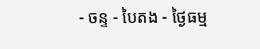- ចន្ទ - បៃតង - ថ្ងៃធម្ម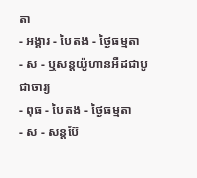តា
- អង្គារ - បៃតង - ថ្ងៃធម្មតា
- ស - ឬសន្ដយ៉ូហានអឺដជាបូជាចារ្យ
- ពុធ - បៃតង - ថ្ងៃធម្មតា
- ស - សន្ដប៊ែ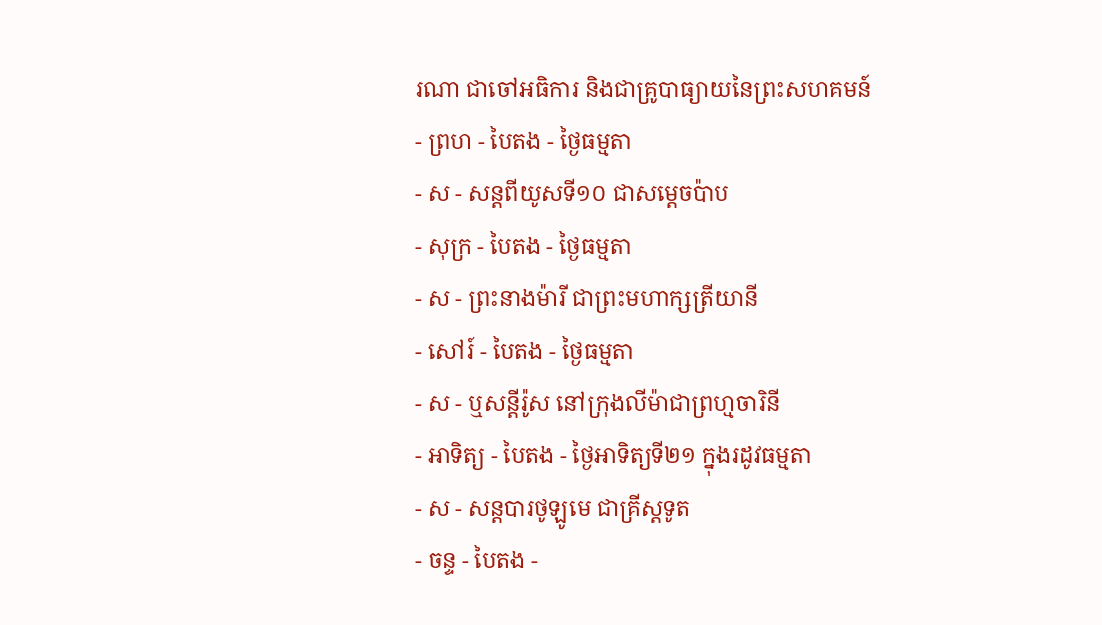រណា ជាចៅអធិការ និងជាគ្រូបាធ្យាយនៃព្រះសហគមន៍
- ព្រហ - បៃតង - ថ្ងៃធម្មតា
- ស - សន្ដពីយូសទី១០ ជាសម្ដេចប៉ាប
- សុក្រ - បៃតង - ថ្ងៃធម្មតា
- ស - ព្រះនាងម៉ារី ជាព្រះមហាក្សត្រីយានី
- សៅរ៍ - បៃតង - ថ្ងៃធម្មតា
- ស - ឬសន្ដីរ៉ូស នៅក្រុងលីម៉ាជាព្រហ្មចារិនី
- អាទិត្យ - បៃតង - ថ្ងៃអាទិត្យទី២១ ក្នុងរដូវធម្មតា
- ស - សន្ដបារថូឡូមេ ជាគ្រីស្ដទូត
- ចន្ទ - បៃតង -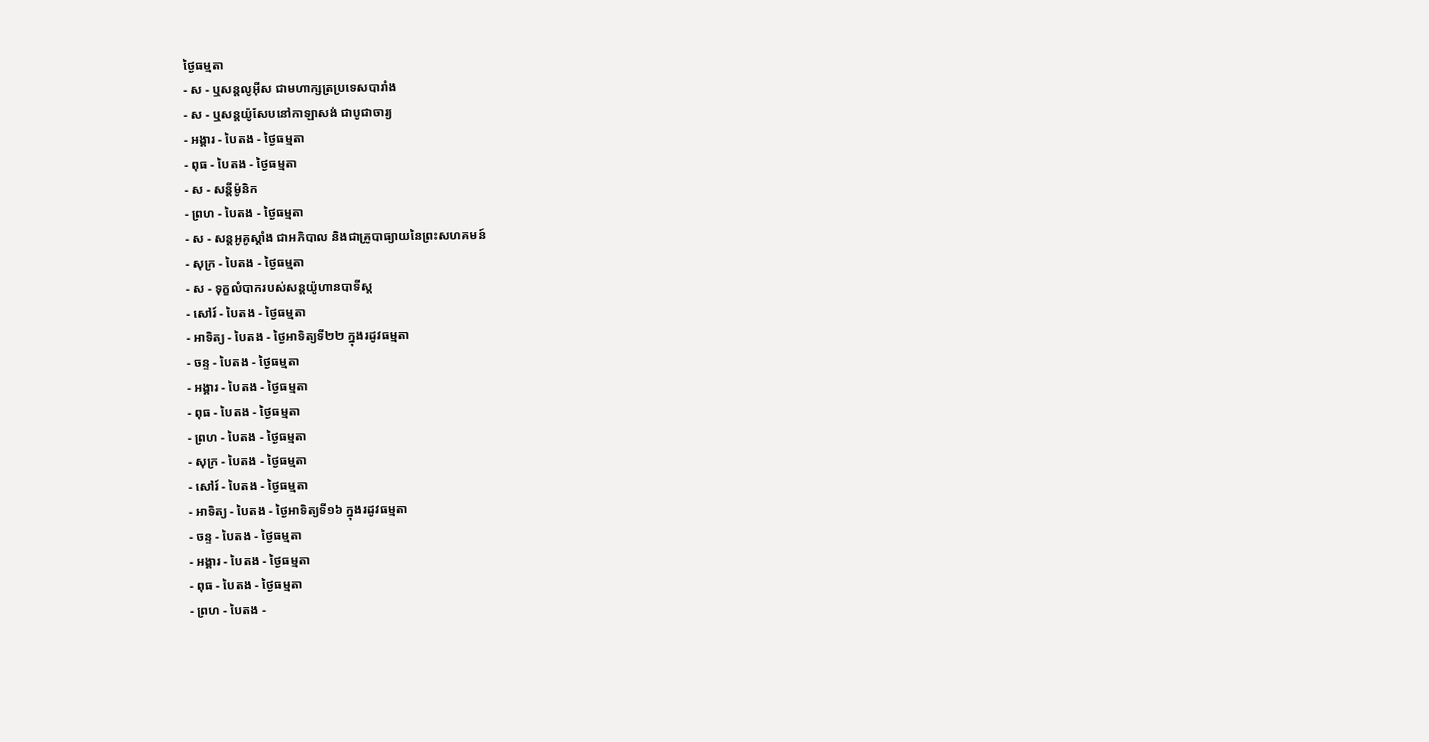ថ្ងៃធម្មតា
- ស - ឬសន្ដលូអ៊ីស ជាមហាក្សត្រប្រទេសបារាំង
- ស - ឬសន្ដយ៉ូសែបនៅកាឡាសង់ ជាបូជាចារ្យ
- អង្គារ - បៃតង - ថ្ងៃធម្មតា
- ពុធ - បៃតង - ថ្ងៃធម្មតា
- ស - សន្ដីម៉ូនិក
- ព្រហ - បៃតង - ថ្ងៃធម្មតា
- ស - សន្ដអូគូស្ដាំង ជាអភិបាល និងជាគ្រូបាធ្យាយនៃព្រះសហគមន៍
- សុក្រ - បៃតង - ថ្ងៃធម្មតា
- ស - ទុក្ខលំបាករបស់សន្ដយ៉ូហានបាទីស្ដ
- សៅរ៍ - បៃតង - ថ្ងៃធម្មតា
- អាទិត្យ - បៃតង - ថ្ងៃអាទិត្យទី២២ ក្នុងរដូវធម្មតា
- ចន្ទ - បៃតង - ថ្ងៃធម្មតា
- អង្គារ - បៃតង - ថ្ងៃធម្មតា
- ពុធ - បៃតង - ថ្ងៃធម្មតា
- ព្រហ - បៃតង - ថ្ងៃធម្មតា
- សុក្រ - បៃតង - ថ្ងៃធម្មតា
- សៅរ៍ - បៃតង - ថ្ងៃធម្មតា
- អាទិត្យ - បៃតង - ថ្ងៃអាទិត្យទី១៦ ក្នុងរដូវធម្មតា
- ចន្ទ - បៃតង - ថ្ងៃធម្មតា
- អង្គារ - បៃតង - ថ្ងៃធម្មតា
- ពុធ - បៃតង - ថ្ងៃធម្មតា
- ព្រហ - បៃតង -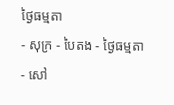ថ្ងៃធម្មតា
- សុក្រ - បៃតង - ថ្ងៃធម្មតា
- សៅ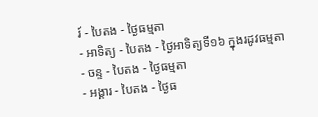រ៍ - បៃតង - ថ្ងៃធម្មតា
- អាទិត្យ - បៃតង - ថ្ងៃអាទិត្យទី១៦ ក្នុងរដូវធម្មតា
- ចន្ទ - បៃតង - ថ្ងៃធម្មតា
- អង្គារ - បៃតង - ថ្ងៃធ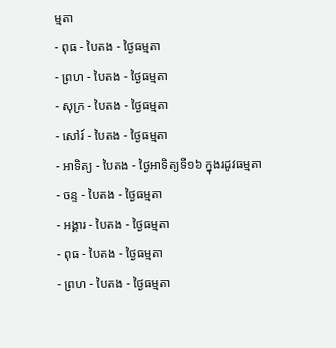ម្មតា
- ពុធ - បៃតង - ថ្ងៃធម្មតា
- ព្រហ - បៃតង - ថ្ងៃធម្មតា
- សុក្រ - បៃតង - ថ្ងៃធម្មតា
- សៅរ៍ - បៃតង - ថ្ងៃធម្មតា
- អាទិត្យ - បៃតង - ថ្ងៃអាទិត្យទី១៦ ក្នុងរដូវធម្មតា
- ចន្ទ - បៃតង - ថ្ងៃធម្មតា
- អង្គារ - បៃតង - ថ្ងៃធម្មតា
- ពុធ - បៃតង - ថ្ងៃធម្មតា
- ព្រហ - បៃតង - ថ្ងៃធម្មតា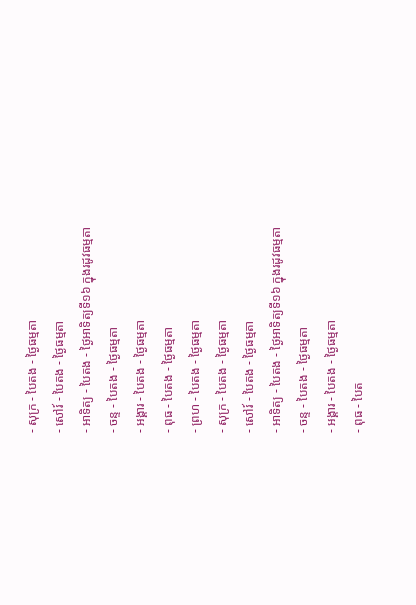- សុក្រ - បៃតង - ថ្ងៃធម្មតា
- សៅរ៍ - បៃតង - ថ្ងៃធម្មតា
- អាទិត្យ - បៃតង - ថ្ងៃអាទិត្យទី១៦ ក្នុងរដូវធម្មតា
- ចន្ទ - បៃតង - ថ្ងៃធម្មតា
- អង្គារ - បៃតង - ថ្ងៃធម្មតា
- ពុធ - បៃតង - ថ្ងៃធម្មតា
- ព្រហ - បៃតង - ថ្ងៃធម្មតា
- សុក្រ - បៃតង - ថ្ងៃធម្មតា
- សៅរ៍ - បៃតង - ថ្ងៃធម្មតា
- អាទិត្យ - បៃតង - ថ្ងៃអាទិត្យទី១៦ ក្នុងរដូវធម្មតា
- ចន្ទ - បៃតង - ថ្ងៃធម្មតា
- អង្គារ - បៃតង - ថ្ងៃធម្មតា
- ពុធ - បៃត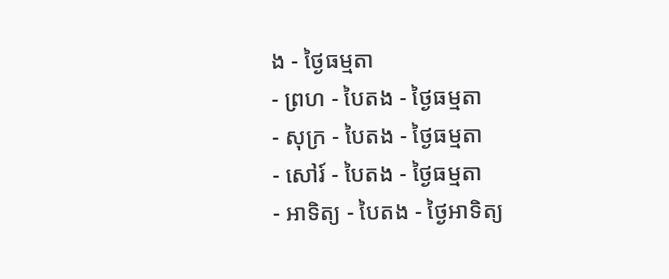ង - ថ្ងៃធម្មតា
- ព្រហ - បៃតង - ថ្ងៃធម្មតា
- សុក្រ - បៃតង - ថ្ងៃធម្មតា
- សៅរ៍ - បៃតង - ថ្ងៃធម្មតា
- អាទិត្យ - បៃតង - ថ្ងៃអាទិត្យ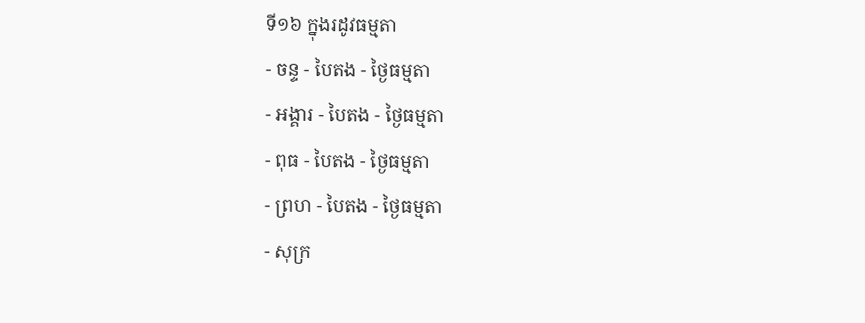ទី១៦ ក្នុងរដូវធម្មតា
- ចន្ទ - បៃតង - ថ្ងៃធម្មតា
- អង្គារ - បៃតង - ថ្ងៃធម្មតា
- ពុធ - បៃតង - ថ្ងៃធម្មតា
- ព្រហ - បៃតង - ថ្ងៃធម្មតា
- សុក្រ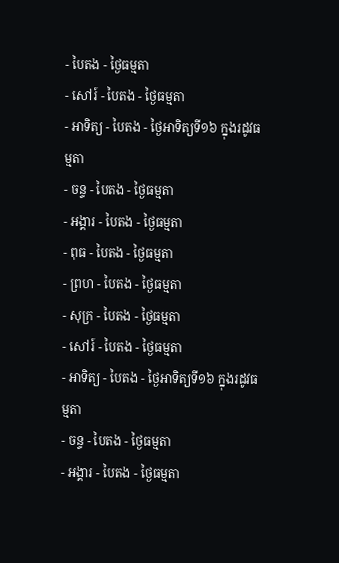- បៃតង - ថ្ងៃធម្មតា
- សៅរ៍ - បៃតង - ថ្ងៃធម្មតា
- អាទិត្យ - បៃតង - ថ្ងៃអាទិត្យទី១៦ ក្នុងរដូវធម្មតា
- ចន្ទ - បៃតង - ថ្ងៃធម្មតា
- អង្គារ - បៃតង - ថ្ងៃធម្មតា
- ពុធ - បៃតង - ថ្ងៃធម្មតា
- ព្រហ - បៃតង - ថ្ងៃធម្មតា
- សុក្រ - បៃតង - ថ្ងៃធម្មតា
- សៅរ៍ - បៃតង - ថ្ងៃធម្មតា
- អាទិត្យ - បៃតង - ថ្ងៃអាទិត្យទី១៦ ក្នុងរដូវធម្មតា
- ចន្ទ - បៃតង - ថ្ងៃធម្មតា
- អង្គារ - បៃតង - ថ្ងៃធម្មតា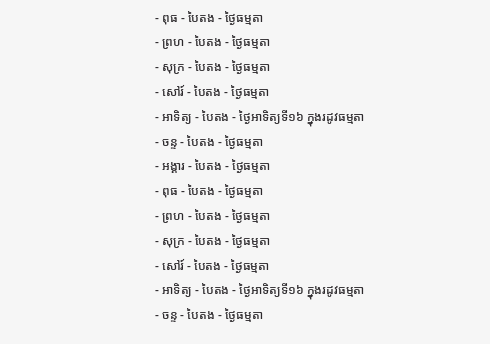- ពុធ - បៃតង - ថ្ងៃធម្មតា
- ព្រហ - បៃតង - ថ្ងៃធម្មតា
- សុក្រ - បៃតង - ថ្ងៃធម្មតា
- សៅរ៍ - បៃតង - ថ្ងៃធម្មតា
- អាទិត្យ - បៃតង - ថ្ងៃអាទិត្យទី១៦ ក្នុងរដូវធម្មតា
- ចន្ទ - បៃតង - ថ្ងៃធម្មតា
- អង្គារ - បៃតង - ថ្ងៃធម្មតា
- ពុធ - បៃតង - ថ្ងៃធម្មតា
- ព្រហ - បៃតង - ថ្ងៃធម្មតា
- សុក្រ - បៃតង - ថ្ងៃធម្មតា
- សៅរ៍ - បៃតង - ថ្ងៃធម្មតា
- អាទិត្យ - បៃតង - ថ្ងៃអាទិត្យទី១៦ ក្នុងរដូវធម្មតា
- ចន្ទ - បៃតង - ថ្ងៃធម្មតា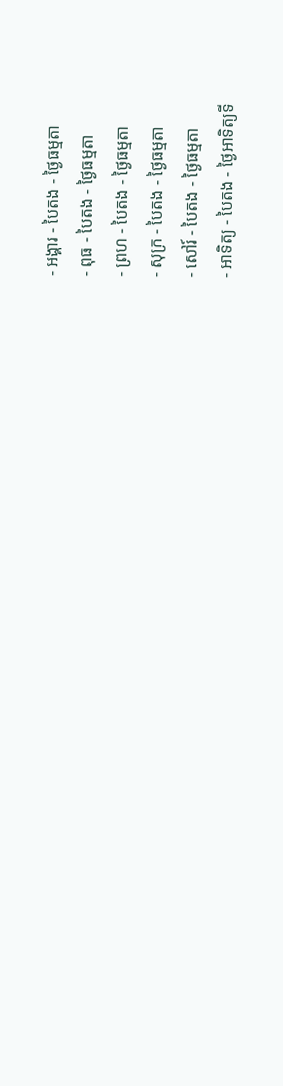- អង្គារ - បៃតង - ថ្ងៃធម្មតា
- ពុធ - បៃតង - ថ្ងៃធម្មតា
- ព្រហ - បៃតង - ថ្ងៃធម្មតា
- សុក្រ - បៃតង - ថ្ងៃធម្មតា
- សៅរ៍ - បៃតង - ថ្ងៃធម្មតា
- អាទិត្យ - បៃតង - ថ្ងៃអាទិត្យទី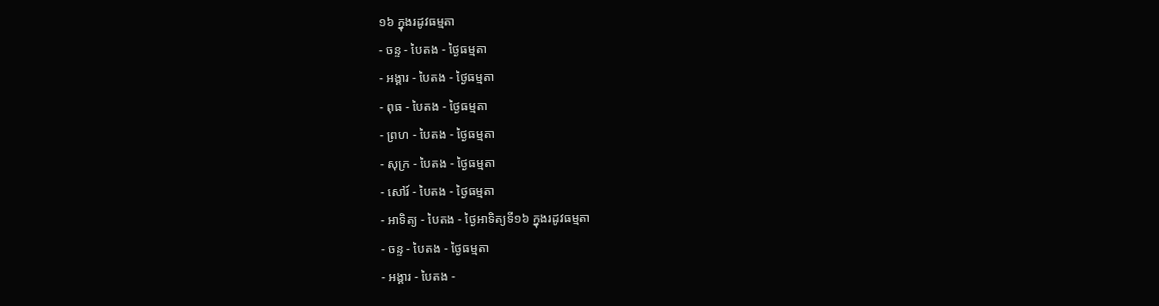១៦ ក្នុងរដូវធម្មតា
- ចន្ទ - បៃតង - ថ្ងៃធម្មតា
- អង្គារ - បៃតង - ថ្ងៃធម្មតា
- ពុធ - បៃតង - ថ្ងៃធម្មតា
- ព្រហ - បៃតង - ថ្ងៃធម្មតា
- សុក្រ - បៃតង - ថ្ងៃធម្មតា
- សៅរ៍ - បៃតង - ថ្ងៃធម្មតា
- អាទិត្យ - បៃតង - ថ្ងៃអាទិត្យទី១៦ ក្នុងរដូវធម្មតា
- ចន្ទ - បៃតង - ថ្ងៃធម្មតា
- អង្គារ - បៃតង -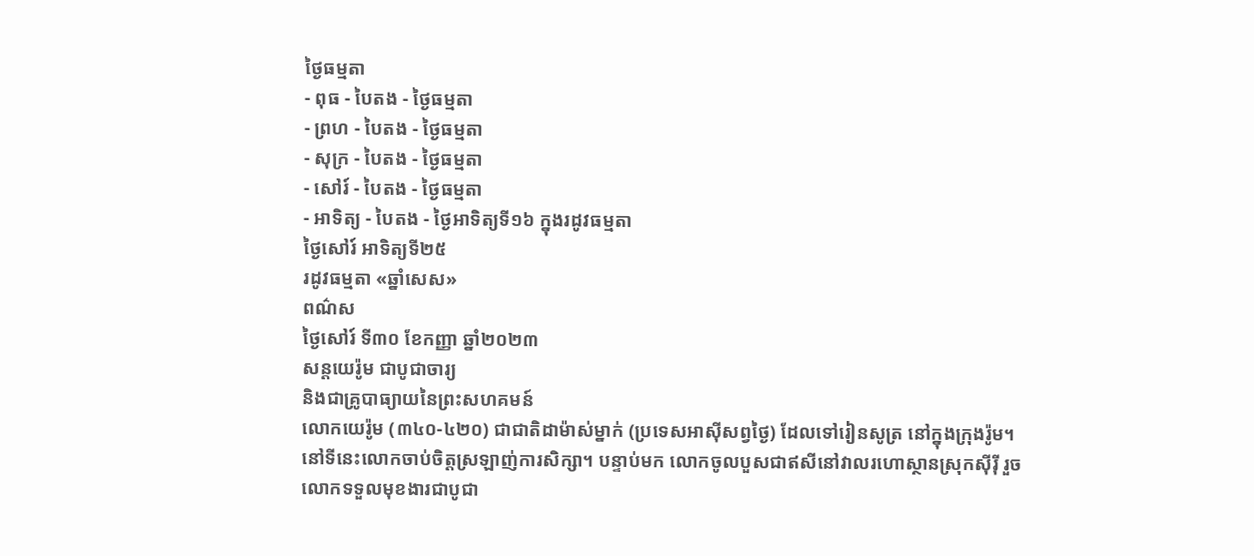ថ្ងៃធម្មតា
- ពុធ - បៃតង - ថ្ងៃធម្មតា
- ព្រហ - បៃតង - ថ្ងៃធម្មតា
- សុក្រ - បៃតង - ថ្ងៃធម្មតា
- សៅរ៍ - បៃតង - ថ្ងៃធម្មតា
- អាទិត្យ - បៃតង - ថ្ងៃអាទិត្យទី១៦ ក្នុងរដូវធម្មតា
ថ្ងៃសៅរ៍ អាទិត្យទី២៥
រដូវធម្មតា «ឆ្នាំសេស»
ពណ៌ស
ថ្ងៃសៅរ៍ ទី៣០ ខែកញ្ញា ឆ្នាំ២០២៣
សន្ដយេរ៉ូម ជាបូជាចារ្យ
និងជាគ្រូបាធ្យាយនៃព្រះសហគមន៍
លោកយេរ៉ូម (៣៤០-៤២០) ជាជាតិដាម៉ាស់ម្នាក់ (ប្រទេសអាស៊ីសព្វថ្ងៃ) ដែលទៅរៀនសូត្រ នៅក្នុងក្រុងរ៉ូម។ នៅទីនេះលោកចាប់ចិត្តស្រឡាញ់ការសិក្សា។ បន្ទាប់មក លោកចូលបួសជាឥសីនៅវាលរហោស្ថានស្រុកស៊ីរ៉ី រួចលោកទទួលមុខងារជាបូជា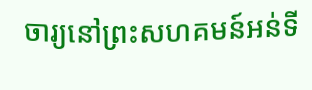ចារ្យនៅព្រះសហគមន៍អន់ទី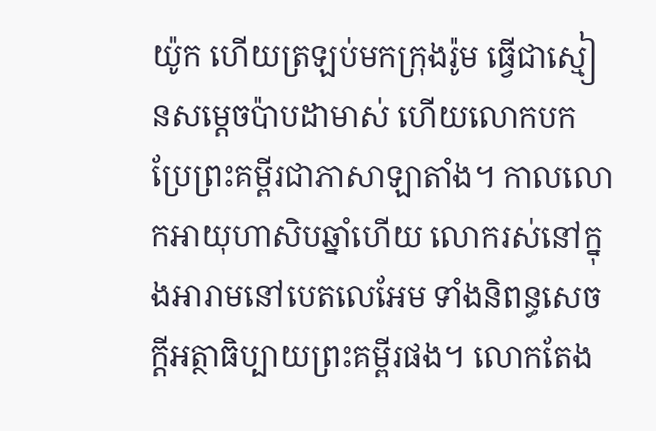យ៉ូក ហើយត្រឡប់មកក្រុងរ៉ូម ធ្វើជាស្មៀនសម្តេចប៉ាបដាមាស់ ហើយលោកបកប្រែព្រះគម្ពីរជាភាសាឡាតាំង។ កាលលោកអាយុហាសិបឆ្នាំហើយ លោករស់នៅក្នុងអារាមនៅបេតលេអែម ទាំងនិពន្ធសេចក្តីអត្ថាធិប្បាយព្រះគម្ពីរផង។ លោកតែង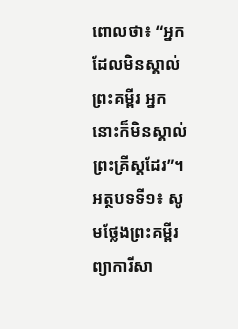ពោលថា៖ “អ្នកដែលមិនស្គាល់ព្រះគម្ពីរ អ្នកនោះក៏មិនស្គាល់ព្រះគ្រីស្តដែរ”។
អត្ថបទទី១៖ សូមថ្លែងព្រះគម្ពីរព្យាការីសា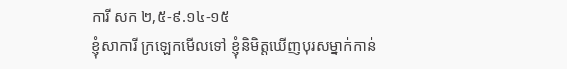ការី សក ២,៥-៩.១៤-១៥
ខ្ញុំសាការី ក្រឡេកមើលទៅ ខ្ញុំនិមិត្តឃើញបុរសម្នាក់កាន់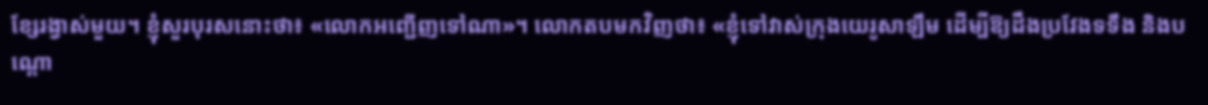ខ្សែរង្វាស់មួយ។ ខ្ញុំសួរបុរសនោះថា៖ «លោកអញ្ជើញទៅណា»។ លោកតបមកវិញថា៖ «ខ្ញុំទៅវាស់ក្រុងយេរូសាឡឹម ដើម្បីឱ្យដឹងប្រវែងទទឹង និងបណ្ដោ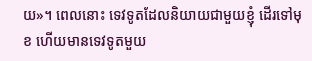យ»។ ពេលនោះ ទេវទូតដែលនិយាយជាមួយខ្ញុំ ដើរទៅមុខ ហើយមានទេវទូតមួយ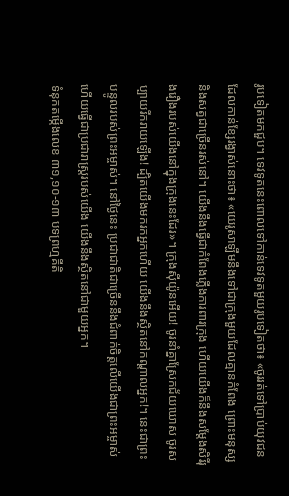រូបទៀតមកជួប។ ទេវទូតនេះពោលទៅកាន់ទេវទូតមួយរូបទៀតថា៖ «ចូររត់ទៅប្រាប់យុវជនដែលកាន់ខ្សែរង្វាស់នោះថា៖ «យេរូសាឡឹមនឹងទៅជាក្រុងមួយដែលគ្មានកំពែង ព្រោះមនុស្ស និងសត្វជាច្រើនរស់នៅ។ យើងនឹងធើ្វជាកំពែងភ្លើងការពារក្រុង ហើយយើងក៏នឹងសម្ដែងសិរីរុងរឿងរបស់យើងនៅក្នុងក្រុងនេះដែរ»។ ក្រុងស៊ីយ៉ូនអើយ! ចូរនាំគ្នាស្រែកជ័យឃោស ចូរសប្បាយរីករាយឡើង! ដ្បិតយើងមករកអ្នកហើយ យើងនឹងស្ថិតនៅកណ្ដាលអ្នក!។ នេះជាព្រះបន្ទូលរបស់ព្រះអម្ចាស់។ នៅថ្ងៃនេះ ប្រជាជាតិជាច្រើននឹងជំពាក់ចិត្តលើយើងជាព្រះអម្ចាស់ ហើយធើ្វជាប្រជារាស្រ្ដរបស់យើង យើងនឹងស្ថិតនៅជាមួយអ្នក។
ទំនុកតម្កើងលេខ ៣១,១០-១៣ បទព្រហ្មគីតិ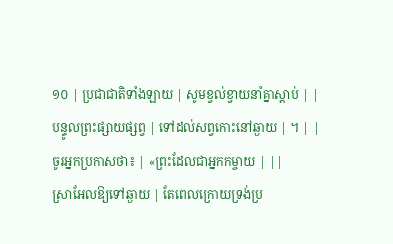១០ | ប្រជាជាតិទាំងឡាយ | សូមខ្វល់ខ្វាយនាំគ្នាស្ដាប់ | |
បន្ទូលព្រះផ្សាយផ្សព្វ | ទៅដល់សព្វកោះនៅឆ្ងាយ | ។ | |
ចូរអ្នកប្រកាសថា៖ | «ព្រះដែលជាអ្នកកម្ចាយ | ||
ស្រាអែលឱ្យទៅឆ្ងាយ | តែពេលក្រោយទ្រង់ប្រ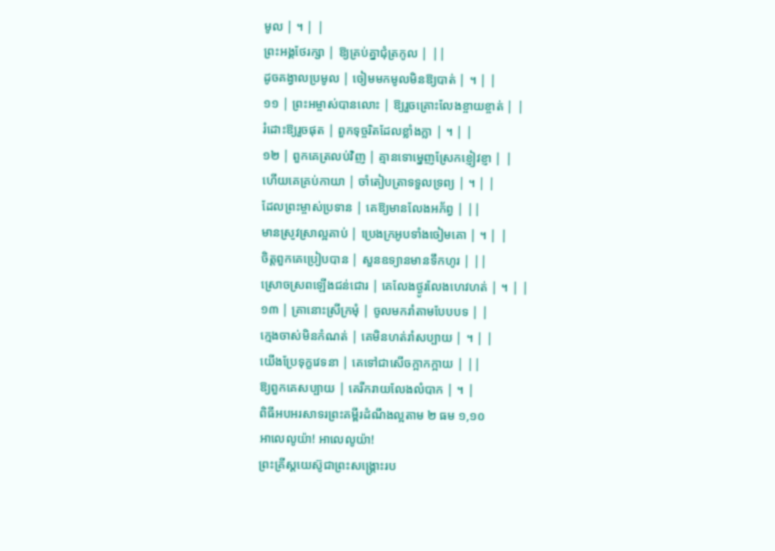មូល | ។ | |
ព្រះអង្គថែរក្សា | ឱ្យគ្រប់គ្នាជុំត្រកូល | ||
ដូចគង្វាលប្រមូល | ចៀមមកមូលមិនឱ្យបាត់ | ។ | |
១១ | ព្រះអម្ចាស់បានលោះ | ឱ្យរួចគ្រោះលែងខ្ចាយខ្ចាត់ | |
រំដោះឱ្យរួចផុត | ពួកទុច្ចរិតដែលខ្លាំងក្លា | ។ | |
១២ | ពួកគេត្រលប់វិញ | គ្មានទោម្នេញស្រែកខ្ញៀវខ្ញា | |
ហើយគេគ្រប់កាយា | ចាំតៀបត្រាទទួលទ្រព្យ | ។ | |
ដែលព្រះម្ចាស់ប្រទាន | គេឱ្យមានលែងអភ័ព្វ | ||
មានស្រូវស្រាល្អគាប់ | ប្រេងក្រអូបទាំងចៀមគោ | ។ | |
ចិត្តពួកគេប្រៀបបាន | សួនឧទ្យានមានទឹកហូរ | ||
ស្រោចស្រពឡើងជន់ជោរ | គេលែងថ្ងូរលែងហេវហត់ | ។ | |
១៣ | គ្រានោះស្រីក្រមុំ | ចូលមករាំតាមបែបបទ | |
ក្មេងចាស់មិនកំណត់ | គេមិនហត់រាំសប្បាយ | ។ | |
យើងប្រែទុក្ខវេទនា | គេទៅជាសើចក្អាកក្អាយ | ||
ឱ្យពួកគេសប្បាយ | គេរីករាយលែងលំបាក | ។ |
ពិធីអបអរសាទរព្រះគម្ពីរដំណឹងល្អតាម ២ ធម ១,១០
អាលេលូយ៉ា! អាលេលូយ៉ា!
ព្រះគ្រីស្ដយេស៊ូជាព្រះសង្គ្រោះរប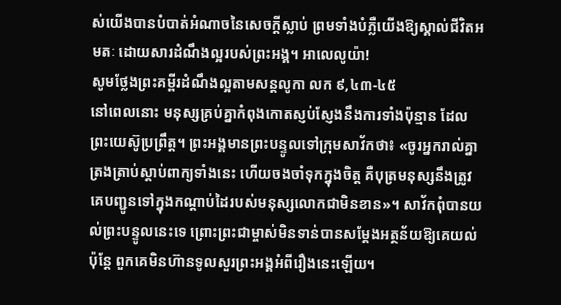ស់យើងបានបំបាត់អំណាចនៃសេចក្ដីស្លាប់ ព្រមទាំងបំភ្លឺយើងឱ្យស្គាល់ជីវិតអមតៈ ដោយសារដំណឹងល្អរបស់ព្រះអង្គ។ អាលេលូយ៉ា!
សូមថ្លែងព្រះគម្ពីរដំណឹងល្អតាមសន្តលូកា លក ៩,៤៣-៤៥
នៅពេលនោះ មនុស្សគ្រប់គ្នាកំពុងកោតស្ញប់ស្ញែងនឹងការទាំងប៉ុន្មាន ដែលព្រះយេស៊ូប្រព្រឹត្ត។ ព្រះអង្គមានព្រះបន្ទូលទៅក្រុមសាវ័កថា៖ «ចូរអ្នករាល់គ្នាត្រងត្រាប់ស្ដាប់ពាក្យទាំងនេះ ហើយចងចាំទុកក្នុងចិត្ត គឺបុត្រមនុស្សនឹងត្រូវគេបញ្ជូនទៅក្នុងកណ្ដាប់ដៃរបស់មនុស្សលោកជាមិនខាន»។ សាវ័កពុំបានយល់ព្រះបន្ទូលនេះទេ ព្រោះព្រះជាម្ចាស់មិនទាន់បានសម្ដែងអត្ថន័យឱ្យគេយល់ ប៉ុន្ដែ ពួកគេមិនហ៊ានទូលសួរព្រះអង្គអំពីរឿងនេះឡើយ។